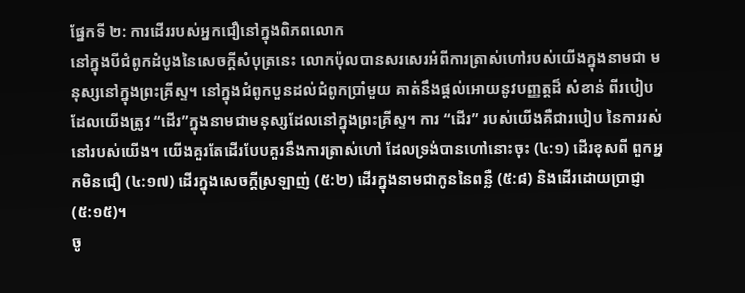ផ្នែកទី ២: ការដើររបស់អ្នកជឿនៅក្នុងពិភពលោក
នៅក្នុងបីជំពូកដំបូងនៃសេចក្តីសំបុត្រនេះ លោកប៉ុលបានសរសេរអំពីការត្រាស់ហៅរបស់យើងក្នុងនាមជា មនុស្សនៅក្នុងព្រះគ្រីស្ទ។ នៅក្នុងជំពូកបួនដល់ជំពូកប្រាំមួយ គាត់នឹងផ្តល់អោយនូវបញ្ញត្តដ៏ សំខាន់ ពីរបៀបដែលយើងត្រូវ “ដើរ”ក្នុងនាមជាមនុស្សដែលនៅក្នុងព្រះគ្រីស្ទ។ ការ “ដើរ” របស់យើងគឺជារបៀប នៃការរស់នៅរបស់យើង។ យើងគួរតែដើរបែបគួរនឹងការត្រាស់ហៅ ដែលទ្រង់បានហៅនោះចុះ (៤:១) ដើរខុសពី ពួកអ្នកមិនជឿ (៤:១៧) ដើរក្នុងសេចក្តីស្រឡាញ់ (៥:២) ដើរក្នុងនាមជាកូននៃពន្លឺ (៥:៨) និងដើរដោយប្រាជ្ញា (៥:១៥)។
ចូ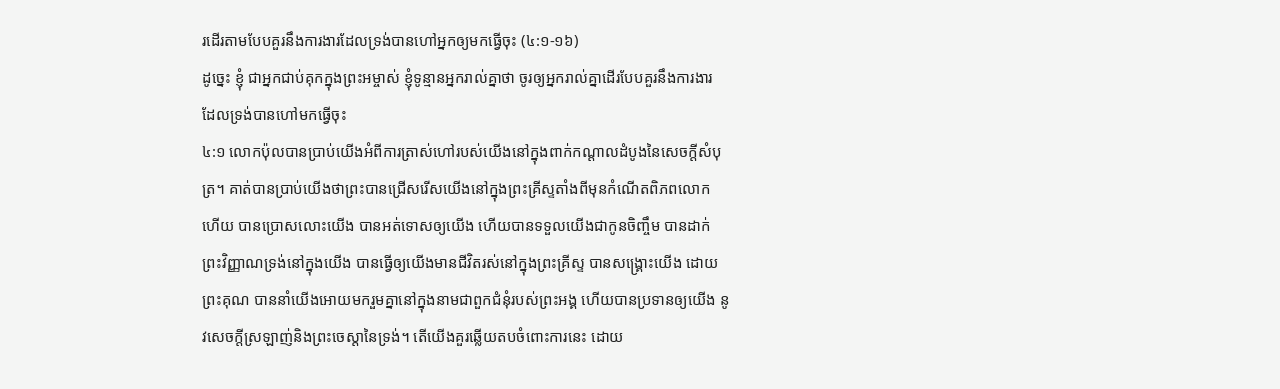រដើរតាមបែបគួរនឹងការងារដែលទ្រង់បានហៅអ្នកឲ្យមកធ្វើចុះ (៤:១-១៦)
ដូច្នេះ ខ្ញុំ ជាអ្នកជាប់គុកក្នុងព្រះអម្ចាស់ ខ្ញុំទូន្មានអ្នករាល់គ្នាថា ចូរឲ្យអ្នករាល់គ្នាដើរបែបគួរនឹងការងារ ដែលទ្រង់បានហៅមកធ្វើចុះ
៤:១ លោកប៉ុលបានប្រាប់យើងអំពីការត្រាស់ហៅរបស់យើងនៅក្នុងពាក់កណ្តាលដំបូងនៃសេចក្តីសំបុត្រ។ គាត់បានប្រាប់យើងថាព្រះបានជ្រើសរើសយើងនៅក្នុងព្រះគ្រីស្ទតាំងពីមុនកំណើតពិភពលោក ហើយ បានប្រោសលោះយើង បានអត់ទោសឲ្យយើង ហើយបានទទួលយើងជាកូនចិញ្ចឹម បានដាក់ព្រះវិញ្ញាណទ្រង់នៅក្នុងយើង បានធ្វើឲ្យយើងមានជីវិតរស់នៅក្នុងព្រះគ្រីស្ទ បានសង្រ្គោះយើង ដោយព្រះគុណ បាននាំយើងអោយមករួមគ្នានៅក្នុងនាមជាពួកជំនុំរបស់ព្រះអង្គ ហើយបានប្រទានឲ្យយើង នូវសេចក្តីស្រឡាញ់និងព្រះចេស្តានៃទ្រង់។ តើយើងគួរឆ្លើយតបចំពោះការនេះ ដោយ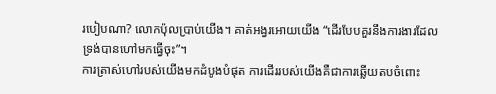របៀបណា? លោកប៉ុលប្រាប់យើង។ គាត់អង្វរអោយយើង “ដើរបែបគួរនឹងការងារដែល ទ្រង់បានហៅមកធ្វើចុះ”។
ការត្រាស់ហៅរបស់យើងមកដំបូងបំផុត ការដើររបស់យើងគឺជាការឆ្លើយតបចំពោះ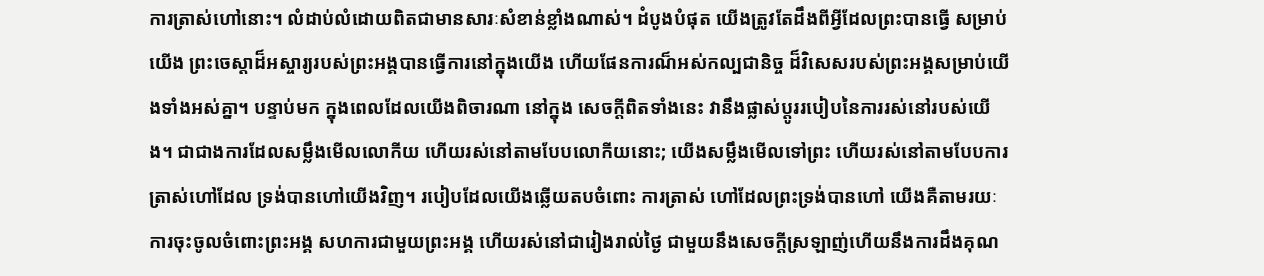ការត្រាស់ហៅនោះ។ លំដាប់លំដោយពិតជាមានសារៈសំខាន់ខ្លាំងណាស់។ ដំបូងបំផុត យើងត្រូវតែដឹងពីអ្វីដែលព្រះបានធ្វើ សម្រាប់យើង ព្រះចេស្តាដ៏អស្ចារ្យរបស់ព្រះអង្គបានធ្វើការនៅក្នុងយើង ហើយផែនការណ៏អស់កល្បជានិច្ច ដ៏វិសេសរបស់ព្រះអង្គសម្រាប់យើងទាំងអស់គ្នា។ បន្ទាប់មក ក្នុងពេលដែលយើងពិចារណា នៅក្នុង សេចក្តីពិតទាំងនេះ វានឹងផ្លាស់ប្តូររបៀបនៃការរស់នៅរបស់យើង។ ជាជាងការដែលសម្លឹងមើលលោកីយ ហើយរស់នៅតាមបែបលោកីយនោះ; យើងសម្លឹងមើលទៅព្រះ ហើយរស់នៅតាមបែបការត្រាស់ហៅដែល ទ្រង់បានហៅយើងវិញ។ របៀបដែលយើងឆ្លើយតបចំពោះ ការត្រាស់ ហៅដែលព្រះទ្រង់បានហៅ យើងគឺតាមរយៈការចុះចូលចំពោះព្រះអង្គ សហការជាមួយព្រះអង្គ ហើយរស់នៅជារៀងរាល់ថ្ងៃ ជាមួយនឹងសេចក្តីស្រឡាញ់ហើយនឹងការដឹងគុណ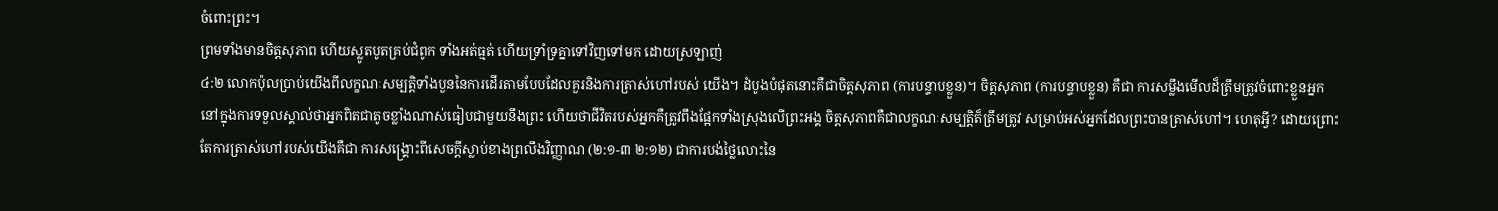ចំពោះព្រះ។
ព្រមទាំងមានចិត្តសុភាព ហើយស្លូតបូតគ្រប់ជំពូក ទាំងអត់ធ្មត់ ហើយទ្រាំទ្រគ្នាទៅវិញទៅមក ដោយស្រឡាញ់
៤:២ លោកប៉ុលប្រាប់យើងពីលក្ខណៈសម្បត្តិទាំងបួននៃការដើរតាមបែបដែលគួរនិងការត្រាស់ហៅរបស់ យើង។ ដំបូងបំផុតនោះគឺជាចិត្តសុភាព (ការបន្ទាបខ្លួន)។ ចិត្តសុភាព (ការបន្ទាបខ្លួន) គឺជា ការសម្លឹងមើលដ៏ត្រឹមត្រូវចំពោះខ្លួនអ្នកនៅក្នុងការទទួលស្គាល់ថាអ្នកពិតជាតូចខ្លាំងណាស់ធៀបជាមួយនឹងព្រះ ហើយថាជីវិតរបស់អ្នកគឺត្រូវពឹងផ្អែកទាំងស្រុងលើព្រះអង្គ ចិត្តសុភាពគឺជាលក្ខណៈសម្បត្តិត៏ត្រឹមត្រូវ សម្រាប់អស់អ្នកដែលព្រះបានត្រាស់ហៅ។ ហេតុអ្វី? ដោយព្រោះតែការត្រាស់ហៅរបស់យើងគឺជា ការសង្រ្គោះពីសេចក្តីស្លាប់ខាងព្រលឹងវិញ្ញាណ (២:១-៣ ២:១២) ជាការបង់ថ្លៃលោះនៃ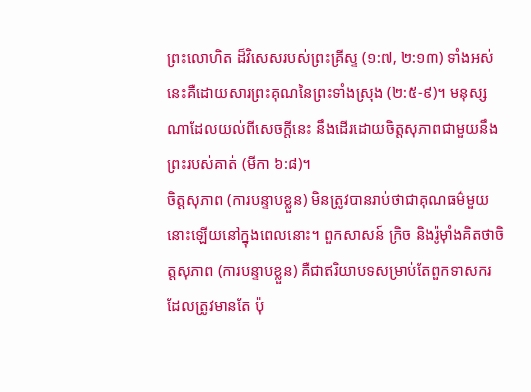ព្រះលោហិត ដ៏វិសេសរបស់ព្រះគ្រីស្ទ (១:៧, ២:១៣) ទាំងអស់នេះគឺដោយសារព្រះគុណនៃព្រះទាំងស្រុង (២:៥-៩)។ មនុស្សណាដែលយល់ពីសេចក្តីនេះ នឹងដើរដោយចិត្តសុភាពជាមួយនឹងព្រះរបស់គាត់ (មីកា ៦:៨)។
ចិត្តសុភាព (ការបន្ទាបខ្លួន) មិនត្រូវបានរាប់ថាជាគុណធម៌មួយនោះឡើយនៅក្នុងពេលនោះ។ ពួកសាសន៍ ក្រិច និងរ៉ូម៉ាំងគិតថាចិត្តសុភាព (ការបន្ទាបខ្លួន) គឺជាឥរិយាបទសម្រាប់តែពួកទាសករដែលត្រូវមានតែ ប៉ុ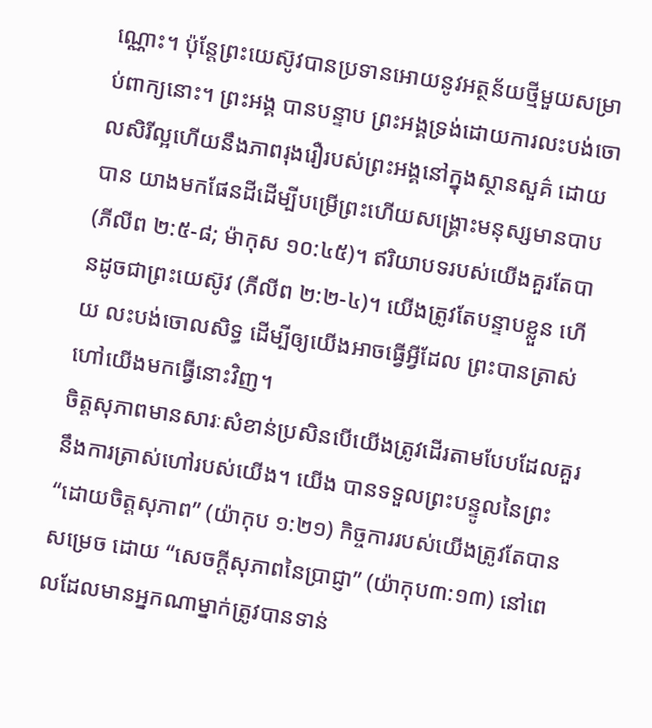ណ្ណោះ។ ប៉ុន្តែព្រះយេស៊ូវបានប្រទានអោយនូវអត្ថន័យថ្មីមួយសម្រាប់ពាក្យនោះ។ ព្រះអង្គ បានបន្ទាប ព្រះអង្គទ្រង់ដោយការលះបង់ចោលសិរីល្អហើយនឹងភាពរុងរឿរបស់ព្រះអង្គនៅក្នុងស្ថានសួគ៌ ដោយបាន យាងមកផែនដីដើម្បីបម្រើព្រះហើយសង្រ្គោះមនុស្សមានបាប (ភីលីព ២:៥-៨; ម៉ាកុស ១០:៤៥)។ ឥរិយាបទរបស់យើងគួរតែបានដូចជាព្រះយេស៊ូវ (ភីលីព ២:២-៤)។ យើងត្រូវតែបន្ទាបខ្លួន ហើយ លះបង់ចោលសិទ្ធ ដើម្បីឲ្យយើងអាចធ្វើអ្វីដែល ព្រះបានត្រាស់ហៅយើងមកធ្វើនោះវិញ។
ចិត្តសុភាពមានសារៈសំខាន់ប្រសិនបើយើងត្រូវដើរតាមបែបដែលគួរនឹងការត្រាស់ហៅរបស់យើង។ យើង បានទទួលព្រះបន្ទូលនៃព្រះ “ដោយចិត្តសុភាព” (យ៉ាកុប ១:២១) កិច្ចការរបស់យើងត្រូវតែបានសម្រេច ដោយ “សេចក្តីសុភាពនៃប្រាជ្ញា” (យ៉ាកុប៣:១៣) នៅពេលដែលមានអ្នកណាម្នាក់ត្រូវបានទាន់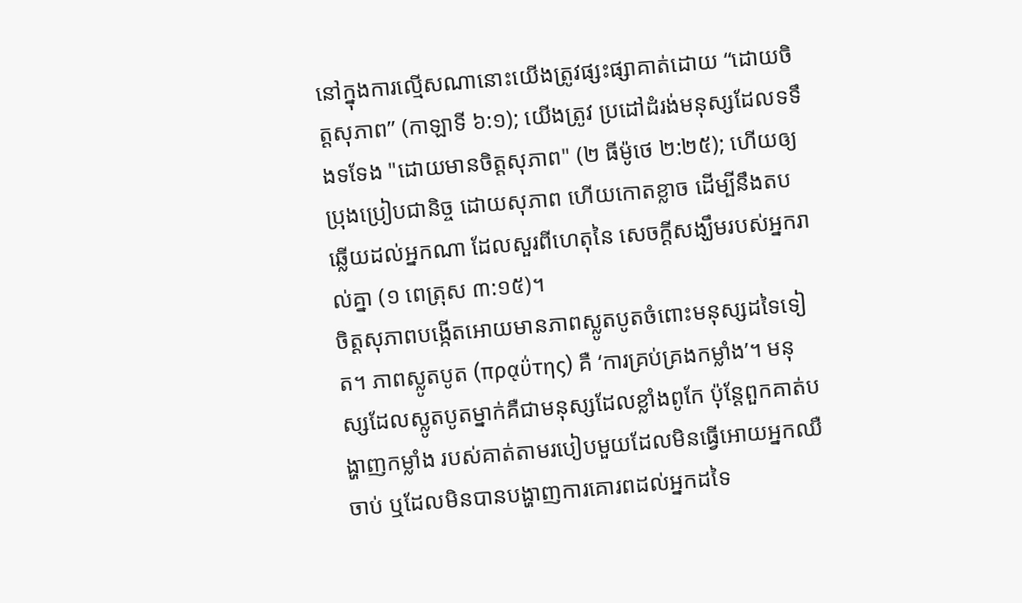នៅក្នុងការល្មើសណានោះយើងត្រូវផ្សះផ្សាគាត់ដោយ “ដោយចិត្តសុភាព” (កាឡាទី ៦:១); យើងត្រូវ ប្រដៅដំរង់មនុស្សដែលទទឹងទទែង "ដោយមានចិត្តសុភាព" (២ ធីម៉ូថេ ២:២៥); ហើយឲ្យ ប្រុងប្រៀបជានិច្ច ដោយសុភាព ហើយកោតខ្លាច ដើម្បីនឹងតបឆ្លើយដល់អ្នកណា ដែលសួរពីហេតុនៃ សេចក្ដីសង្ឃឹមរបស់អ្នករាល់គ្នា (១ ពេត្រុស ៣:១៥)។
ចិត្តសុភាពបង្កើតអោយមានភាពស្លូតបូតចំពោះមនុស្សដទៃទៀត។ ភាពស្លូតបូត (πρᾳΰτης) គឺ ‘ការគ្រប់គ្រងកម្លាំង’។ មនុស្សដែលស្លូតបូតម្នាក់គឺជាមនុស្សដែលខ្លាំងពូកែ ប៉ុន្តែពួកគាត់បង្ហាញកម្លាំង របស់គាត់តាមរបៀបមួយដែលមិនធ្វើអោយអ្នកឈឺចាប់ ឬដែលមិនបានបង្ហាញការគោរពដល់អ្នកដទៃ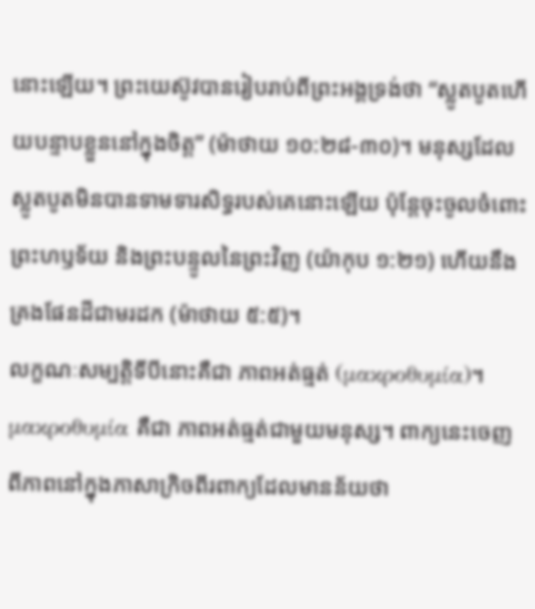នោះឡើយ។ ព្រះយេស៊ូវបានរៀបរាប់ពីព្រះអង្គទ្រង់ថា “ស្លូតបូតហើយបន្ទាបខ្លួននៅក្នុងចិត្ត” (ម៉ាថាយ ១០:២៨-៣០)។ មនុស្សដែលស្លូតបូតមិនបានទាមទារសិទ្ធរបស់គេនោះឡើយ ប៉ុន្តែចុះចូលចំពោះ ព្រះហឫទ័យ និងព្រះបន្ទូលនៃព្រះវិញ (យ៉ាកុប ១:២១) ហើយនឹងគ្រងផែនដីជាមរដក (ម៉ាថាយ ៥:៥)។
លក្ខណៈសម្បត្តិទីបីនោះគឺជា ភាពអត់ធ្មត់ (μακροθυμία)។ μακροθυμία គឺជា ភាពអត់ធ្មត់ជាមួយមនុស្ស។ ពាក្យនេះចេញពីភាពនៅក្នុងភាសាក្រិចពីរពាក្យដែលមានន័យថា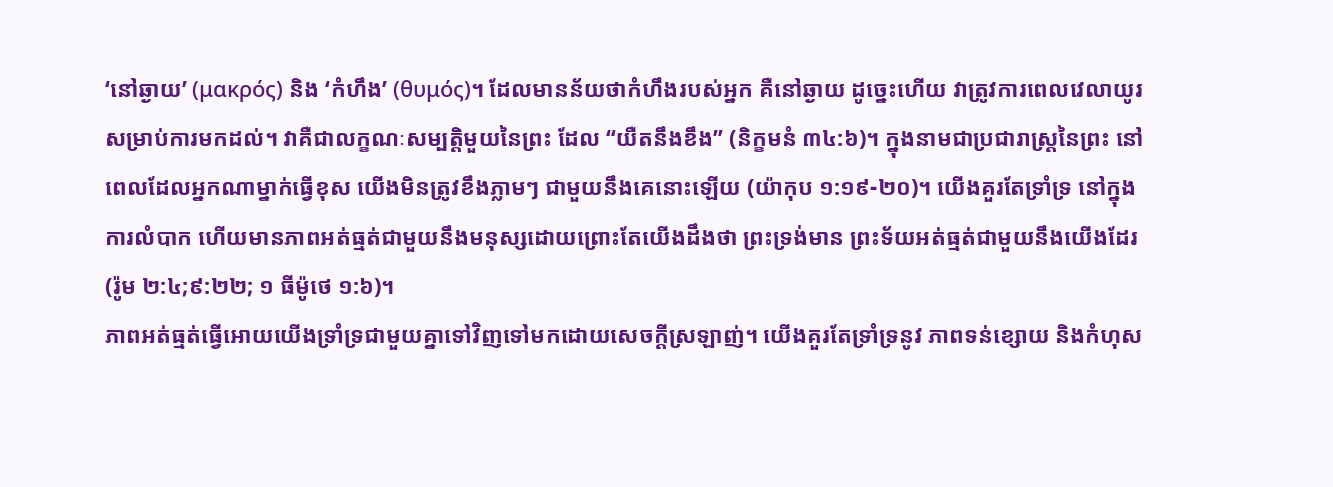‘នៅឆ្ងាយ’ (μακρός) និង ‘កំហឹង’ (θυμός)។ ដែលមានន័យថាកំហឹងរបស់អ្នក គឺនៅឆ្ងាយ ដូច្នេះហើយ វាត្រូវការពេលវេលាយូរសម្រាប់ការមកដល់។ វាគឺជាលក្ខណៈសម្បត្តិមួយនៃព្រះ ដែល “យឺតនឹងខឹង” (និក្ខមនំ ៣៤:៦)។ ក្នុងនាមជាប្រជារាស្រ្តនៃព្រះ នៅពេលដែលអ្នកណាម្នាក់ធ្វើខុស យើងមិនត្រូវខឹងភ្លាមៗ ជាមួយនឹងគេនោះឡើយ (យ៉ាកុប ១:១៩-២០)។ យើងគួរតែទ្រាំទ្រ នៅក្នុង ការលំបាក ហើយមានភាពអត់ធ្មត់ជាមួយនឹងមនុស្សដោយព្រោះតែយើងដឹងថា ព្រះទ្រង់មាន ព្រះទ័យអត់ធ្មត់ជាមួយនឹងយើងដែរ (រ៉ូម ២:៤;៩:២២; ១ ធីម៉ូថេ ១:៦)។
ភាពអត់ធ្មត់ធ្វើអោយយើងទ្រាំទ្រជាមួយគ្នាទៅវិញទៅមកដោយសេចក្តីស្រឡាញ់។ យើងគួរតែទ្រាំទ្រនូវ ភាពទន់ខ្សោយ និងកំហុស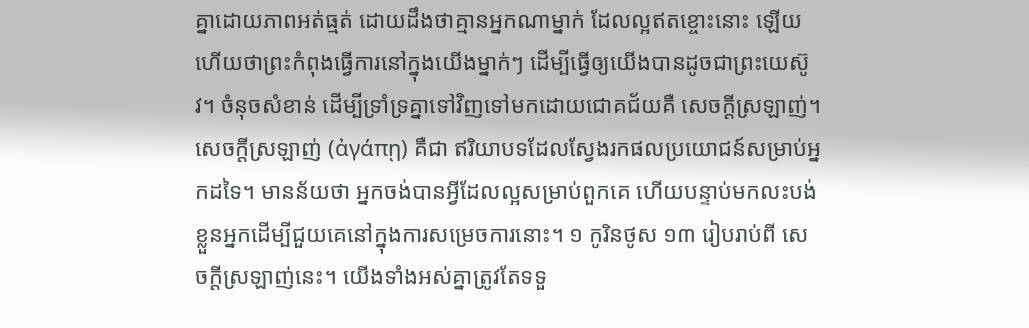គ្នាដោយភាពអត់ធ្មត់ ដោយដឹងថាគ្មានអ្នកណាម្នាក់ ដែលល្អឥតខ្ចោះនោះ ឡើយ ហើយថាព្រះកំពុងធ្វើការនៅក្នុងយើងម្នាក់ៗ ដើម្បីធ្វើឲ្យយើងបានដូចជាព្រះយេស៊ូវ។ ចំនុចសំខាន់ ដើម្បីទ្រាំទ្រគ្នាទៅវិញទៅមកដោយជោគជ័យគឺ សេចក្តីស្រឡាញ់។ សេចក្តីស្រឡាញ់ (ἀγάπῃ) គឺជា ឥរិយាបទដែលស្វែងរកផលប្រយោជន៍សម្រាប់អ្នកដទៃ។ មានន័យថា អ្នកចង់បានអ្វីដែលល្អសម្រាប់ពួកគេ ហើយបន្ទាប់មកលះបង់ខ្លួនអ្នកដើម្បីជួយគេនៅក្នុងការសម្រេចការនោះ។ ១ កូរិនថូស ១៣ រៀបរាប់ពី សេចក្តីស្រឡាញ់នេះ។ យើងទាំងអស់គ្នាត្រូវតែទទួ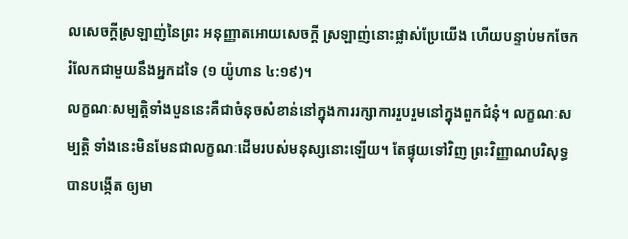លសេចក្តីស្រឡាញ់នៃព្រះ អនុញ្ញាតអោយសេចក្តី ស្រឡាញ់នោះផ្លាស់ប្រែយើង ហើយបន្ទាប់មកចែករំលែកជាមួយនឹងអ្នកដទៃ (១ យ៉ូហាន ៤:១៩)។
លក្ខណៈសម្បត្តិទាំងបួននេះគឺជាចំនុចសំខាន់នៅក្នុងការរក្សាការរួបរួមនៅក្នុងពួកជំនុំ។ លក្ខណៈសម្បត្តិ ទាំងនេះមិនមែនជាលក្ខណៈដើមរបស់មនុស្សនោះឡើយ។ តែផ្ទុយទៅវិញ ព្រះវិញ្ញាណបរិសុទ្ធបានបង្កើត ឲ្យមា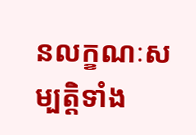នលក្ខណៈសម្បត្តិទាំង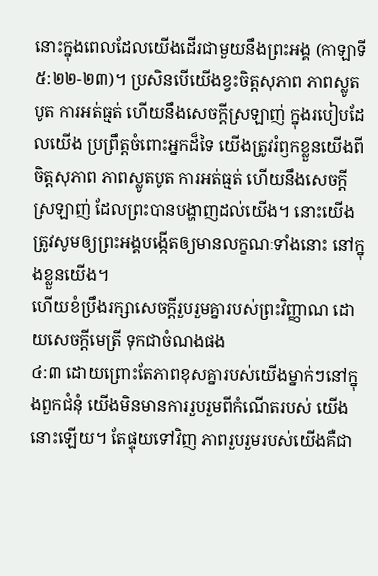នោះក្នុងពេលដែលយើងដើរជាមួយនឹងព្រះអង្គ (កាឡាទី ៥:២២-២៣)។ ប្រសិនបើយើងខ្វះចិត្តសុភាព ភាពស្លូតបូត ការអត់ធ្មត់ ហើយនឹងសេចក្តីស្រឡាញ់ ក្នុងរបៀបដែលយើង ប្រព្រឹត្តចំពោះអ្នកដ៏ទៃ យើងត្រូវរំឭកខ្លួនយើងពីចិត្តសុភាព ភាពស្លូតបូត ការអត់ធ្មត់ ហើយនឹងសេចក្តី ស្រឡាញ់ ដែលព្រះបានបង្ហាញដល់យើង។ នោះយើងត្រូវសូមឲ្យព្រះអង្គបង្កើតឲ្យមានលក្ខណៈទាំងនោះ នៅក្នុងខ្លួនយើង។
ហើយខំប្រឹងរក្សាសេចក្ដីរួបរួមគ្នារបស់ព្រះវិញ្ញាណ ដោយសេចក្ដីមេត្រី ទុកជាចំណងផង
៤:៣ ដោយព្រោះតែភាពខុសគ្នារបស់យើងម្នាក់ៗនៅក្នុងពួកជំនុំ យើងមិនមានការរួបរួមពីកំណើតរបស់ យើងនោះឡើយ។ តែផ្ទុយទៅវិញ ភាពរួបរួមរបស់យើងគឺជា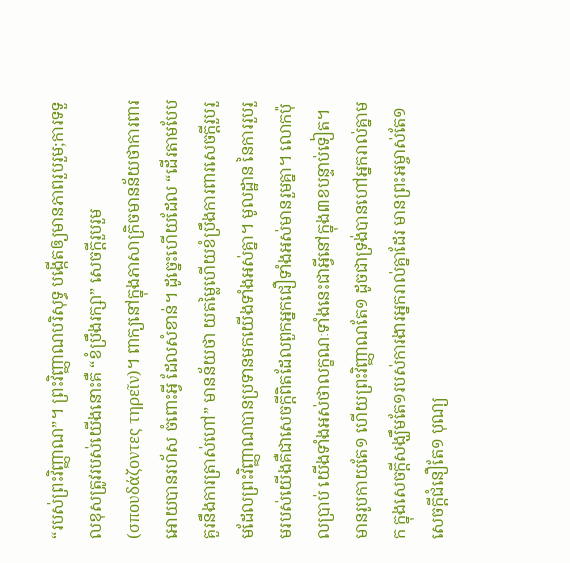“របស់ព្រះវិញ្ញាណ”។ ព្រះវិញ្ញាណបរិសុទ្ធ បង្កើតឲ្យមានភាពរួបរួម;ការទទួលខុសត្រូវរបស់យើងនោះគឺ “ខំប្រឹងរក្សា” សេចក្តីរួបរួម (σπουδάζοντες τηρεῖν)។ ពាក្យនៅក្នុងភាសាក្រិចមានន័យថាការពារអោយបានរហ័ស ចំពោះអ្វី ដែលសំខាន់។ ដូច្នេះហើយដែល “ដើរតាមបែបគួរនឹងការត្រាស់ហៅ” មានន័យថា យតម្លៃហើយខំប្រឹងការពារសេចក្តីរួបរួមដែលព្រះវិញ្ញាណបានប្រទានមកយើងទាំងអស់គ្នា។ មូលដ្ឋាន នៃការរួបរួមរបស់យើងគឺជាសេចក្តីពិតដែលពួកអ្នកជឿទាំងអស់មានរួមគ្នា។ លោកប៉ុលប្រាប់ យើងទាំងអស់ថាលក្ខណៈទាំងនេះជាអ្វីនៅក្នុង៣ខបន្ទាប់ទៀត។
មានរូបកាយតែ១ ហើយព្រះវិញ្ញាណតែ១ ដូចជាទ្រង់បានហៅអ្នករាល់គ្នាមក ក្នុងសេចក្ដីសង្ឃឹមតែ១របស់ការងារអ្នករាល់គ្នាដែរ មានព្រះអម្ចាស់តែ១ សេចក្ដីជំនឿតែ១ បុណ្យ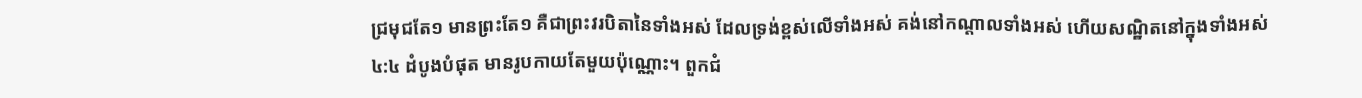ជ្រមុជតែ១ មានព្រះតែ១ គឺជាព្រះវរបិតានៃទាំងអស់ ដែលទ្រង់ខ្ពស់លើទាំងអស់ គង់នៅកណ្តាលទាំងអស់ ហើយសណ្ឋិតនៅក្នុងទាំងអស់
៤:៤ ដំបូងបំផុត មានរូបកាយតែមួយប៉ុណ្ណោះ។ ពួកជំ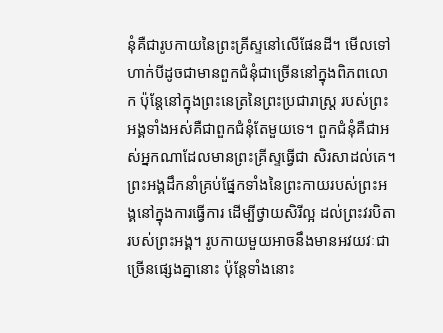នុំគឺជារូបកាយនៃព្រះគ្រីស្ទនៅលើផែនដី។ មើលទៅហាក់បីដូចជាមានពួកជំនុំជាច្រើននៅក្នុងពិភពលោក ប៉ុន្តែនៅក្នុងព្រះនេត្រនៃព្រះប្រជារាស្រ្ត របស់ព្រះអង្គទាំងអស់គឺជាពួកជំនុំតែមួយទេ។ ពួកជំនុំគឺជាអស់អ្នកណាដែលមានព្រះគ្រីស្ទធ្វើជា សិរសាដល់គេ។ ព្រះអង្គដឹកនាំគ្រប់ផ្នែកទាំងនៃព្រះកាយរបស់ព្រះអង្គនៅក្នុងការធ្វើការ ដើម្បីថ្វាយសិរីល្អ ដល់ព្រះវរបិតារបស់ព្រះអង្គ។ រូបកាយមួយអាចនឹងមានអវយវៈជាច្រើនផ្សេងគ្នានោះ ប៉ុន្តែទាំងនោះ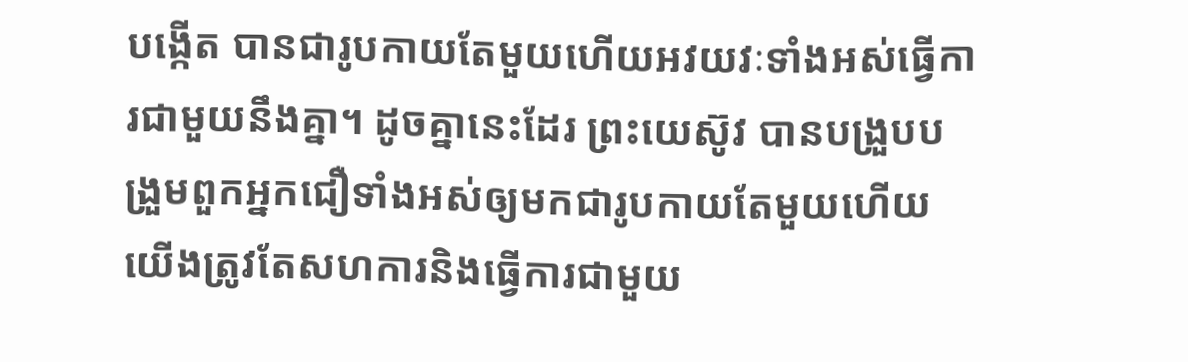បង្កើត បានជារូបកាយតែមួយហើយអវយវៈទាំងអស់ធ្វើការជាមួយនឹងគ្នា។ ដូចគ្នានេះដែរ ព្រះយេស៊ូវ បានបង្រួបបង្រួមពួកអ្នកជឿទាំងអស់ឲ្យមកជារូបកាយតែមួយហើយយើងត្រូវតែសហការនិងធ្វើការជាមួយ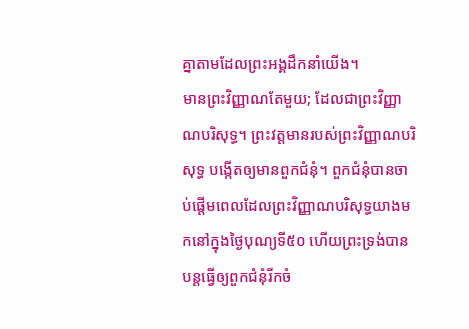គ្នាតាមដែលព្រះអង្គដឹកនាំយើង។
មានព្រះវិញ្ញាណតែមួយ; ដែលជាព្រះវិញ្ញាណបរិសុទ្ធ។ ព្រះវត្តមានរបស់ព្រះវិញ្ញាណបរិសុទ្ធ បង្កើតឲ្យមានពួកជំនុំ។ ពួកជំនុំបានចាប់ផ្តើមពេលដែលព្រះវិញ្ញាណបរិសុទ្ធយាងមកនៅក្នុងថ្ងៃបុណ្យទី៥០ ហើយព្រះទ្រង់បានបន្តធ្វើឲ្យពួកជំនុំរីកចំ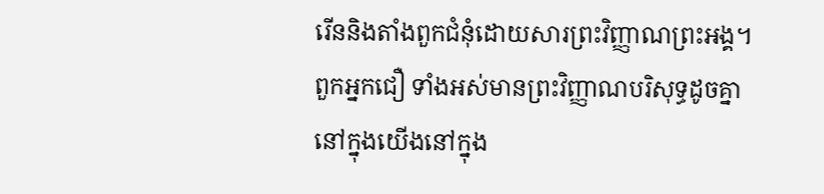រើននិងតាំងពួកជំនុំដោយសារព្រះវិញ្ញាណព្រះអង្គ។ ពួកអ្នកជឿ ទាំងអស់មានព្រះវិញ្ញាណបរិសុទ្ធដូចគ្នានៅក្នុងយើងនៅក្នុង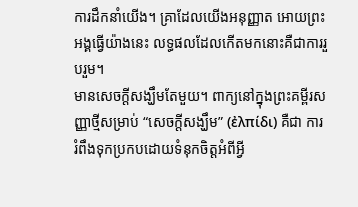ការដឹកនាំយើង។ គ្រាដែលយើងអនុញ្ញាត អោយព្រះអង្គធ្វើយ៉ាងនេះ លទ្ធផលដែលកើតមកនោះគឺជាការរួបរួម។
មានសេចក្តីសង្ឃឹមតែមួយ។ ពាក្យនៅក្នុងព្រះគម្ពីរសញ្ញាថ្មីសម្រាប់ “សេចក្តីសង្ឃឹម” (ἐλπίδι) គឺជា ការរំពឹងទុកប្រកបដោយទំនុកចិត្តអំពីអ្វី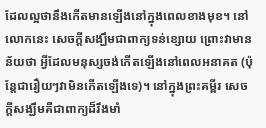ដែលល្អថានឹងកើតមានឡើងនៅក្នុងពេលខាងមុខ។ នៅលោកនេះ សេចក្តីសង្ឃឹមជាពាក្យទន់ខ្សោយ ព្រោះវាមានន័យថា អ្វីដែលមនុស្សចង់កើតឡើងនៅពេលអនាគត (ប៉ុន្តែជារឿយៗវាមិនកើតឡើងទេ)។ នៅក្នុងព្រះគម្ពីរ សេចក្តីសង្ឃឹមគឺជាពាក្យដ៏រឹងមាំ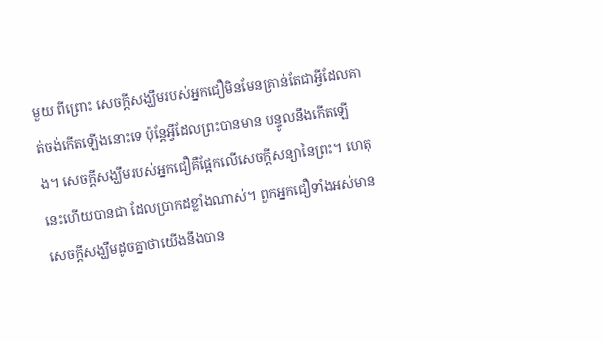មួយ ពីព្រោះ សេចក្តីសង្ឃឹមរបស់អ្នកជឿមិនមែនគ្រាន់តែជាអ្វីដែលគាត់ចង់កើតឡើងនោះទេ ប៉ុន្តែអ្វីដែលព្រះបានមាន បន្ទូលនឹងកើតឡើង។ សេចក្តីសង្ឃឹមរបស់អ្នកជឿគឺផ្អែកលើសេចក្តីសន្យានៃព្រះ។ ហេតុនេះហើយបានជា ដែលប្រាកដខ្លាំងណាស់។ ពួកអ្នកជឿទាំងអស់មានសេចក្តីសង្ឃឹមដូចគ្នាថាយើងនឹងបាន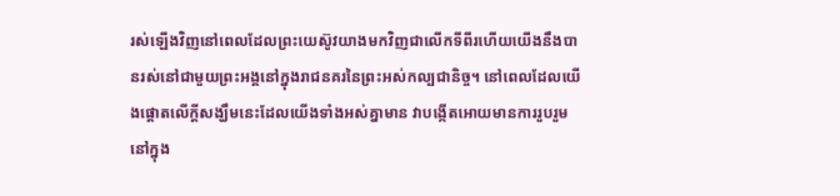រស់ឡើងវិញនៅពេលដែលព្រះយេស៊ូវយាងមកវិញជាលើកទីពីរហើយយើងនឹងបានរស់នៅជាមួយព្រះអង្គនៅក្នុងរាជនគរនៃព្រះអស់កល្បជានិច្ច។ នៅពេលដែលយើងផ្តោតលើក្តីសង្ឃឹមនេះដែលយើងទាំងអស់គ្នាមាន វាបង្កើតអោយមានការរួបរួមនៅក្នុង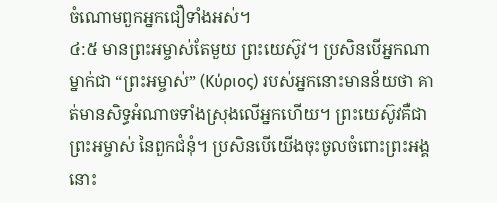ចំណោមពួកអ្នកជឿទាំងអស់។
៤:៥ មានព្រះអម្ចាស់តែមួយ ព្រះយេស៊ូវ។ ប្រសិនបើអ្នកណាម្នាក់ជា “ព្រះអម្ចាស់” (Κύριος) របស់អ្នកនោះមានន័យថា គាត់មានសិទ្ធអំណាចទាំងស្រុងលើអ្នកហើយ។ ព្រះយេស៊ូវគឺជាព្រះអម្ចាស់ នៃពួកជំនុំ។ ប្រសិនបើយើងចុះចូលចំពោះព្រះអង្គ នោះ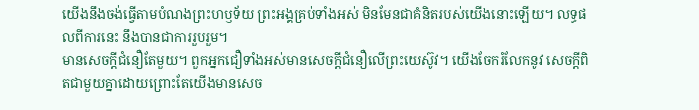យើងនឹងចង់ធ្វើតាមបំណងព្រះហឫទ័យ ព្រះអង្គគ្រប់ទាំងអស់ មិនមែនជាគំនិតរបស់យើងនោះឡើយ។ លទ្ធផលពីការនេះ នឹងបានជាការរួបរួម។
មានសេចក្តីជំនឿតែមួយ។ ពួកអ្នកជឿទាំងអស់មានសេចក្តីជំនឿលើព្រះយេស៊ូវ។ យើងចែករំលែកនូវ សេចក្តីពិតជាមួយគ្នាដោយព្រោះតែយើងមានសេច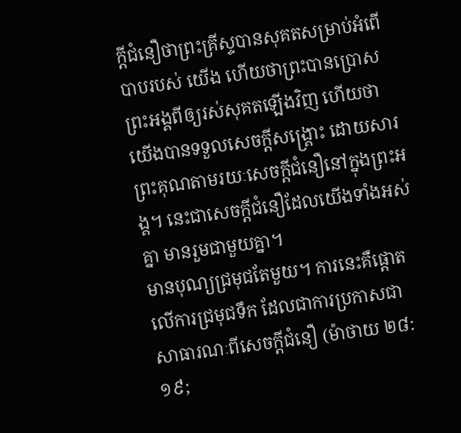ក្តីជំនឿថាព្រះគ្រីស្ទបានសុគតសម្រាប់អំពើបាបរបស់ យើង ហើយថាព្រះបានប្រោសព្រះអង្គពីឲ្យរស់សុគតឡើងវិញ ហើយថាយើងបានទទួលសេចក្តីសង្រ្គោះ ដោយសារព្រះគុណតាមរយៈសេចក្តីជំនឿនៅក្នុងព្រះអង្គ។ នេះជាសេចក្តីជំនឿដែលយើងទាំងអស់គ្នា មានរួមជាមួយគ្នា។
មានបុណ្យជ្រមុជតែមួយ។ ការនេះគឺផ្តោតលើការជ្រមុជទឹក ដែលជាការប្រកាសជា សាធារណៈពីសេចក្តីជំនឿ (ម៉ាថាយ ២៨:១៩;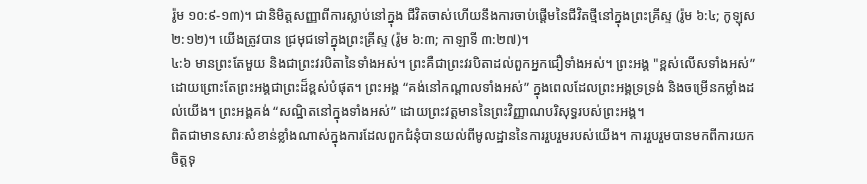រ៉ូម ១០:៩-១៣)។ ជានិមិត្តសញ្ញាពីការស្លាប់នៅក្នុង ជីវិតចាស់ហើយនឹងការចាប់ផ្តើមនៃជីវិតថ្មីនៅក្នុងព្រះគ្រីស្ទ (រ៉ូម ៦:៤; កូឡុស ២:១២)។ យើងត្រូវបាន ជ្រមុជទៅក្នុងព្រះគ្រីស្ទ (រ៉ូម ៦:៣; កាឡាទី ៣:២៧)។
៤:៦ មានព្រះតែមួយ និងជាព្រះវរបិតានៃទាំងអស់។ ព្រះគឺជាព្រះវរបិតាដល់ពួកអ្នកជឿទាំងអស់។ ព្រះអង្គ "ខ្ពស់លើសទាំងអស់” ដោយព្រោះតែព្រះអង្គជាព្រះដ៏ខ្ពស់បំផុត។ ព្រះអង្គ “គង់នៅកណ្តាលទាំងអស់” ក្នុងពេលដែលព្រះអង្គទ្រទ្រង់ និងចម្រើនកម្លាំងដល់យើង។ ព្រះអង្គគង់ “សណ្ឋិតនៅក្នុងទាំងអស់” ដោយព្រះវត្តមាននៃព្រះវិញ្ញាណបរិសុទ្ធរបស់ព្រះអង្គ។
ពិតជាមានសារៈសំខាន់ខ្លាំងណាស់ក្នុងការដែលពួកជំនុំបានយល់ពីមូលដ្ឋាននៃការរួបរួមរបស់យើង។ ការរួបរួមបានមកពីការយកចិត្តទុ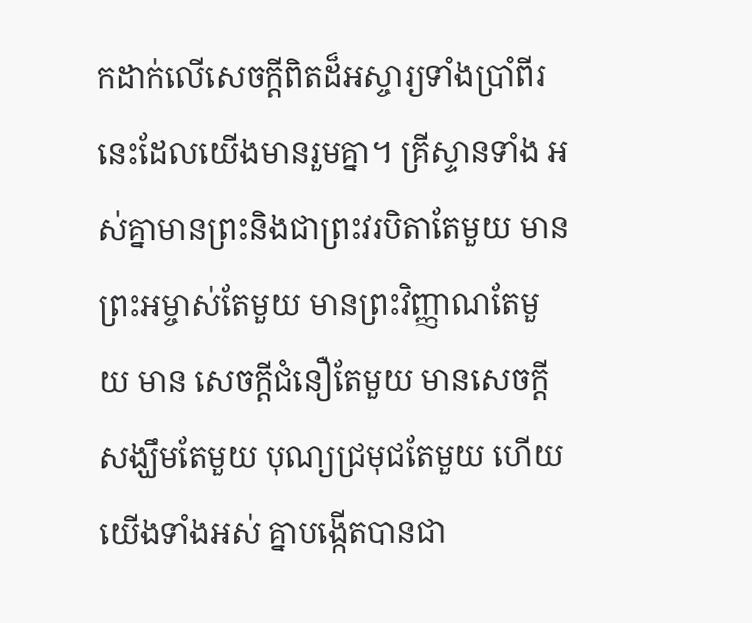កដាក់លើសេចក្តីពិតដ៏អស្ចារ្យទាំងប្រាំពីរនេះដែលយើងមានរួមគ្នា។ គ្រីស្ទានទាំង អស់គ្នាមានព្រះនិងជាព្រះវរបិតាតែមួយ មានព្រះអម្ចាស់តែមួយ មានព្រះវិញ្ញាណតែមួយ មាន សេចក្តីជំនឿតែមួយ មានសេចក្តីសង្ឃឹមតែមួយ បុណ្យជ្រមុជតែមួយ ហើយយើងទាំងអស់ គ្នាបង្កើតបានជា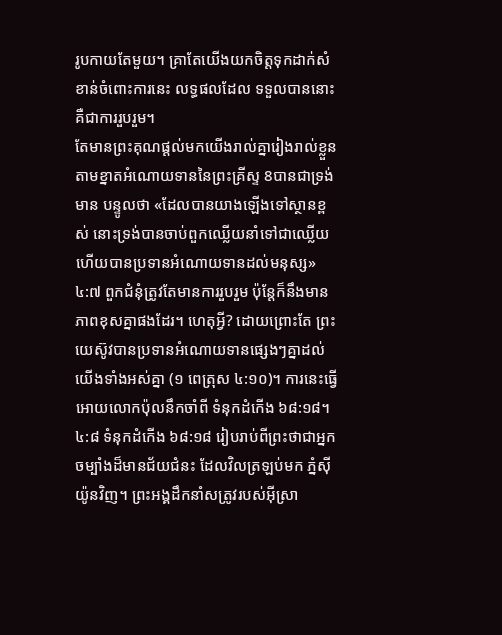រូបកាយតែមួយ។ គ្រាតែយើងយកចិត្តទុកដាក់សំខាន់ចំពោះការនេះ លទ្ធផលដែល ទទួលបាននោះគឺជាការរួបរួម។
តែមានព្រះគុណផ្តល់មកយើងរាល់គ្នារៀងរាល់ខ្លួន តាមខ្នាតអំណោយទាននៃព្រះគ្រីស្ទ 8បានជាទ្រង់មាន បន្ទូលថា «ដែលបានយាងឡើងទៅស្ថានខ្ពស់ នោះទ្រង់បានចាប់ពួកឈ្លើយនាំទៅជាឈ្លើយ ហើយបានប្រទានអំណោយទានដល់មនុស្ស»
៤:៧ ពួកជំនុំត្រូវតែមានការរួបរួម ប៉ុន្តែក៏នឹងមានភាពខុសគ្នាផងដែរ។ ហេតុអ្វី? ដោយព្រោះតែ ព្រះយេស៊ូវបានប្រទានអំណោយទានផ្សេងៗគ្នាដល់យើងទាំងអស់គ្នា (១ ពេត្រុស ៤:១០)។ ការនេះធ្វើអោយលោកប៉ុលនឹកចាំពី ទំនុកដំកើង ៦៨:១៨។
៤:៨ ទំនុកដំកើង ៦៨:១៨ រៀបរាប់ពីព្រះថាជាអ្នកចម្បាំងដ៏មានជ័យជំនះ ដែលវិលត្រឡប់មក ភ្នំស៊ីយ៉ូនវិញ។ ព្រះអង្គដឹកនាំសត្រូវរបស់អ៊ីស្រា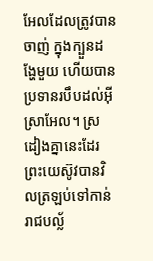អែលដែលត្រូវបានចាញ់ ក្នុងក្បួនដង្ហែមួយ ហើយបានប្រទានរបឹបដល់អ៊ីស្រាអែល។ ស្រដៀងគ្នានេះដែរ ព្រះយេស៊ូវបានវិលត្រឡប់ទៅកាន់ រាជបល្ល័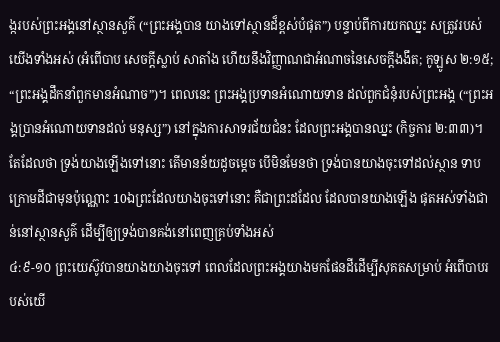ង្ករបស់ព្រះអង្គនៅស្ថានសួគ៌ (“ព្រះអង្គបាន យាងទៅស្ថានដ៏ខ្ពស់បំផុត”) បន្ទាប់ពីការយកឈ្នះ សត្រូវរបស់យើងទាំងអស់ (អំពើបាប សេចក្តីស្លាប់ សាតាំង ហើយនឹងវិញ្ញាណជាអំណាចនៃសេចក្តីងងឹត; កូឡូស ២:១៥; “ព្រះអង្គដឹកនាំពួកមានអំណាច”)។ ពេលនេះ ព្រះអង្គប្រទានអំណោយទាន ដល់ពួកជំនុំរបស់ព្រះអង្គ (“ព្រះអង្គប្រានអំណោយទានដល់ មនុស្ស”) នៅក្នុងការសាទរជ័យជំនះ ដែលព្រះអង្គបានឈ្នះ (កិច្ចការ ២:៣៣)។
តែដែលថា ទ្រង់យាងឡើងទៅនោះ តើមានន័យដូចម្តេច បើមិនមែនថា ទ្រង់បានយាងចុះទៅដល់ស្ថាន ទាបក្រោមដីជាមុនប៉ុណ្ណោះ 10ឯព្រះដែលយាងចុះទៅនោះ គឺជាព្រះដដែល ដែលបានយាងឡើង ផុតអស់ទាំងជាន់នៅស្ថានសួគ៌ ដើម្បីឲ្យទ្រង់បានគង់នៅពេញគ្រប់ទាំងអស់
៤:៩-១០ ព្រះយេស៊ូវបានយាងយាងចុះទៅ ពេលដែលព្រះអង្គយាងមកផែនដីដើម្បីសុគតសម្រាប់ អំពើបាបរបស់យើ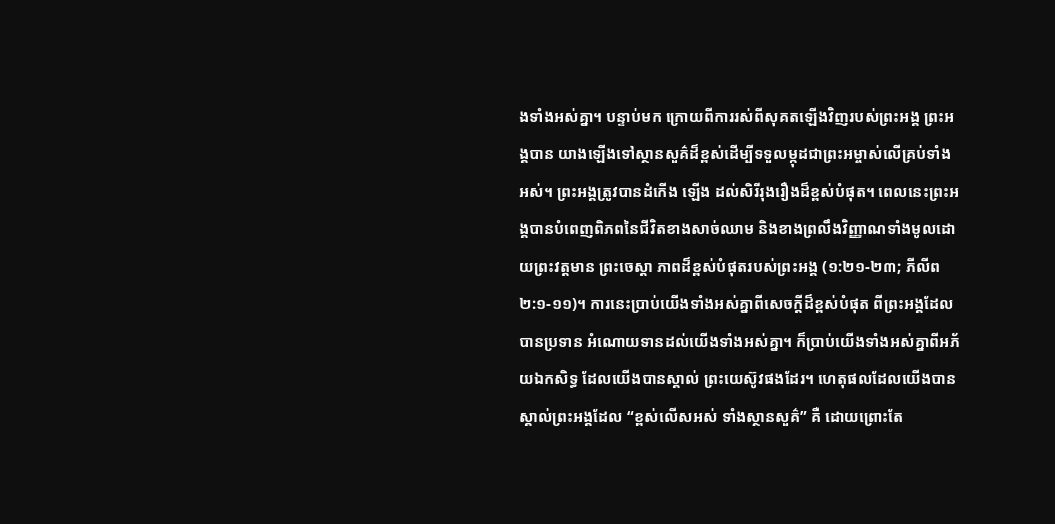ងទាំងអស់គ្នា។ បន្ទាប់មក ក្រោយពីការរស់ពីសុគតឡើងវិញរបស់ព្រះអង្គ ព្រះអង្គបាន យាងឡើងទៅស្ថានសួគ៌ដ៏ខ្ពស់ដើម្បីទទួលម្កុដជាព្រះអម្ចាស់លើគ្រប់ទាំងអស់។ ព្រះអង្គត្រូវបានដំកើង ឡើង ដល់សិរីរុងរឿងដ៏ខ្ពស់បំផុត។ ពេលនេះព្រះអង្គបានបំពេញពិភពនៃជីវិតខាងសាច់ឈាម និងខាងព្រលឹងវិញ្ញាណទាំងមូលដោយព្រះវត្តមាន ព្រះចេស្តា ភាពដ៏ខ្ពស់បំផុតរបស់ព្រះអង្គ (១:២១-២៣; ភីលីព ២:១-១១)។ ការនេះប្រាប់យើងទាំងអស់គ្នាពីសេចក្តីដ៏ខ្ពស់បំផុត ពីព្រះអង្គដែលបានប្រទាន អំណោយទានដល់យើងទាំងអស់គ្នា។ ក៏ប្រាប់យើងទាំងអស់គ្នាពីអភ័យឯកសិទ្ធ ដែលយើងបានស្គាល់ ព្រះយេស៊ូវផងដែរ។ ហេតុផលដែលយើងបានស្គាល់ព្រះអង្គដែល “ខ្ពស់លើសអស់ ទាំងស្ថានសួគ៌” គឺ ដោយព្រោះតែ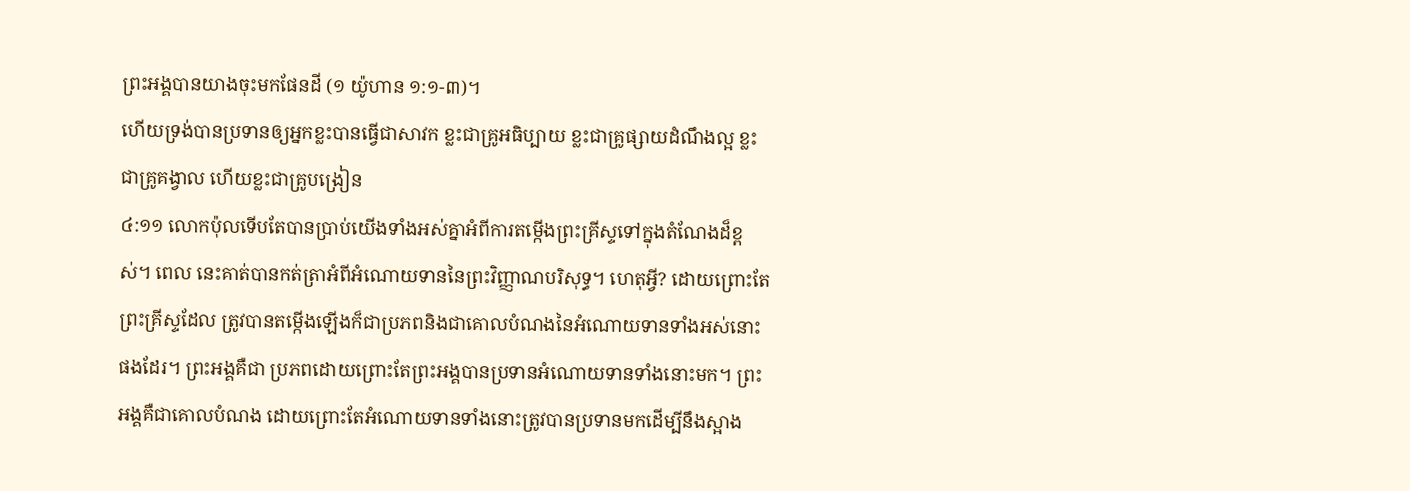ព្រះអង្គបានយាងចុះមកផែនដី (១ យ៉ូហាន ១:១-៣)។
ហើយទ្រង់បានប្រទានឲ្យអ្នកខ្លះបានធ្វើជាសាវក ខ្លះជាគ្រូអធិប្បាយ ខ្លះជាគ្រូផ្សាយដំណឹងល្អ ខ្លះជាគ្រូគង្វាល ហើយខ្លះជាគ្រូបង្រៀន
៤:១១ លោកប៉ុលទើបតែបានប្រាប់យើងទាំងអស់គ្នាអំពីការតម្កើងព្រះគ្រីស្ទទៅក្នុងតំណែងដ៏ខ្ពស់។ ពេល នេះគាត់បានកត់ត្រាអំពីអំណោយទាននៃព្រះវិញ្ញាណបរិសុទ្ធ។ ហេតុអ្វី? ដោយព្រោះតែព្រះគ្រីស្ទដែល ត្រូវបានតម្កើងឡើងក៏ជាប្រភពនិងជាគោលបំណងនៃអំណោយទានទាំងអស់នោះផងដែរ។ ព្រះអង្គគឺជា ប្រភពដោយព្រោះតែព្រះអង្គបានប្រទានអំណោយទានទាំងនោះមក។ ព្រះអង្គគឺជាគោលបំណង ដោយព្រោះតែអំណោយទានទាំងនោះត្រូវបានប្រទានមកដើម្បីនឹងស្អាង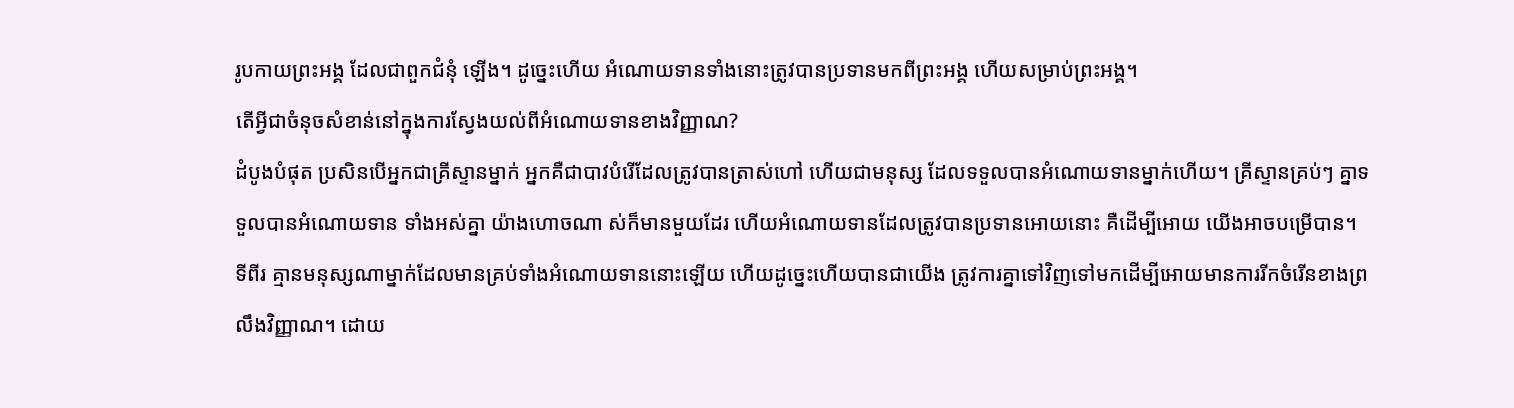រូបកាយព្រះអង្គ ដែលជាពួកជំនុំ ឡើង។ ដូច្នេះហើយ អំណោយទានទាំងនោះត្រូវបានប្រទានមកពីព្រះអង្គ ហើយសម្រាប់ព្រះអង្គ។
តើអ្វីជាចំនុចសំខាន់នៅក្នុងការស្វែងយល់ពីអំណោយទានខាងវិញ្ញាណ?
ដំបូងបំផុត ប្រសិនបើអ្នកជាគ្រីស្ទានម្នាក់ អ្នកគឺជាបាវបំរើដែលត្រូវបានត្រាស់ហៅ ហើយជាមនុស្ស ដែលទទួលបានអំណោយទានម្នាក់ហើយ។ គ្រីស្ទានគ្រប់ៗ គ្នាទទួលបានអំណោយទាន ទាំងអស់គ្នា យ៉ាងហោចណា ស់ក៏មានមួយដែរ ហើយអំណោយទានដែលត្រូវបានប្រទានអោយនោះ គឺដើម្បីអោយ យើងអាចបម្រើបាន។
ទីពីរ គ្មានមនុស្សណាម្នាក់ដែលមានគ្រប់ទាំងអំណោយទាននោះឡើយ ហើយដូច្នេះហើយបានជាយើង ត្រូវការគ្នាទៅវិញទៅមកដើម្បីអោយមានការរីកចំរើនខាងព្រលឹងវិញ្ញាណ។ ដោយ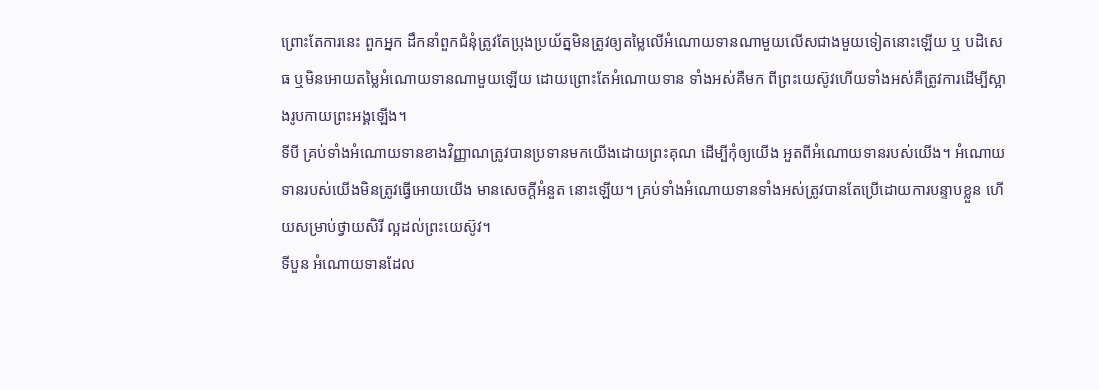ព្រោះតែការនេះ ពួកអ្នក ដឹកនាំពួកជំនុំត្រូវតែប្រុងប្រយ័ត្នមិនត្រូវឲ្យតម្លៃលើអំណោយទានណាមួយលើសជាងមួយទៀតនោះឡើយ ឬ បដិសេធ ឬមិនអោយតម្លៃអំណោយទានណាមួយឡើយ ដោយព្រោះតែអំណោយទាន ទាំងអស់គឺមក ពីព្រះយេស៊ូវហើយទាំងអស់គឺត្រូវការដើម្បីស្អាងរូបកាយព្រះអង្គឡើង។
ទីបី គ្រប់ទាំងអំណោយទានខាងវិញ្ញាណត្រូវបានប្រទានមកយើងដោយព្រះគុណ ដើម្បីកុំឲ្យយើង អួតពីអំណោយទានរបស់យើង។ អំណោយទានរបស់យើងមិនត្រូវធ្វើអោយយើង មានសេចក្តីអំនួត នោះឡើយ។ គ្រប់ទាំងអំណោយទានទាំងអស់ត្រូវបានតែប្រើដោយការបន្ទាបខ្លួន ហើយសម្រាប់ថ្វាយសិរី ល្អដល់ព្រះយេស៊ូវ។
ទីបួន អំណោយទានដែល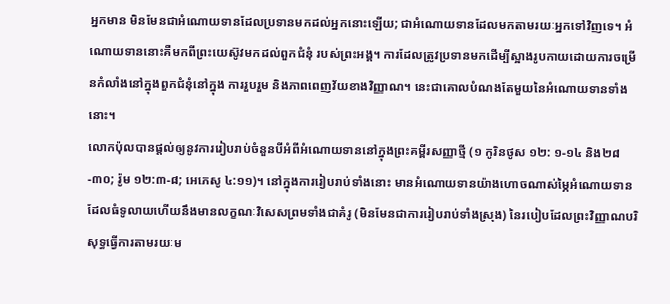អ្នកមាន មិនមែនជាអំណោយទានដែលប្រទានមកដល់អ្នកនោះឡើយ; ជាអំណោយទានដែលមកតាមរយៈអ្នកទៅវិញទេ។ អំណោយទាននោះគឺមកពីព្រះយេស៊ូវមកដល់ពួកជំនុំ របស់ព្រះអង្គ។ ការដែលត្រូវប្រទានមកដើម្បីស្អាងរូបកាយដោយការចម្រើនកំលាំងនៅក្នុងពួកជំនុំនៅក្នុង ការរួបរួម និងភាពពេញវ័យខាងវិញ្ញាណ។ នេះជាគោលបំណងតែមួយនៃអំណោយទានទាំងនោះ។
លោកប៉ុលបានផ្តល់ឲ្យនូវការរៀបរាប់ចំនួនបីអំពីអំណោយទាននៅក្នុងព្រះគម្ពីរសញ្ញាថ្មី (១ កូរិនថូស ១២: ១-១៤ និង២៨-៣០; រ៉ូម ១២:៣-៨; អេភេសូ ៤:១១)។ នៅក្នុងការរៀបរាប់ទាំងនោះ មានអំណោយទានយ៉ាងហោចណាស់ម្ភៃអំណោយទានដែលធំទូលាយហើយនឹងមានលក្ខណៈវិសេសព្រមទាំងជាគំរូ (មិនមែនជាការរៀបរាប់ទាំងស្រុង) នៃរបៀបដែលព្រះវិញ្ញាណបរិសុទ្ធធ្វើការតាមរយៈម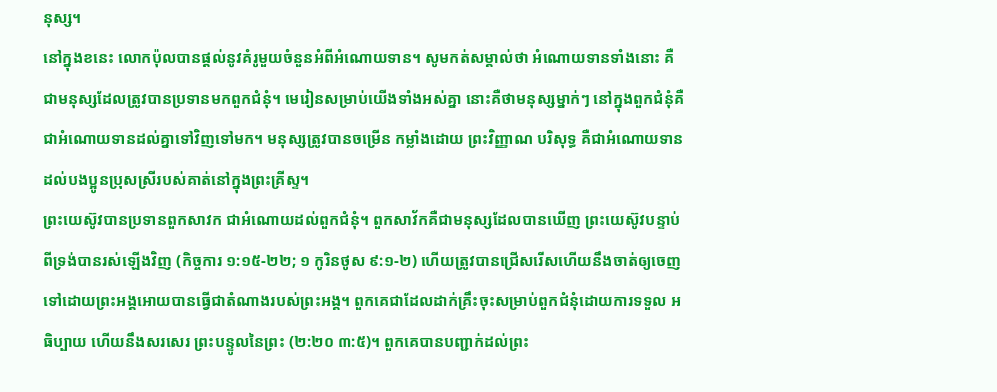នុស្ស។
នៅក្នុងខនេះ លោកប៉ុលបានផ្តល់នូវគំរូមួយចំនួនអំពីអំណោយទាន។ សូមកត់សម្គាល់ថា អំណោយទានទាំងនោះ គឺជាមនុស្សដែលត្រូវបានប្រទានមកពួកជំនុំ។ មេរៀនសម្រាប់យើងទាំងអស់គ្នា នោះគឺថាមនុស្សម្នាក់ៗ នៅក្នុងពួកជំនុំគឺជាអំណោយទានដល់គ្នាទៅវិញទៅមក។ មនុស្សត្រូវបានចម្រើន កម្លាំងដោយ ព្រះវិញ្ញាណ បរិសុទ្ធ គឺជាអំណោយទានដល់បងប្អូនប្រុសស្រីរបស់គាត់នៅក្នុងព្រះគ្រីស្ទ។
ព្រះយេស៊ូវបានប្រទានពួកសាវក ជាអំណោយដល់ពួកជំនុំ។ ពួកសាវ័កគឺជាមនុស្សដែលបានឃើញ ព្រះយេស៊ូវបន្ទាប់ពីទ្រង់បានរស់ឡើងវិញ (កិច្ចការ ១:១៥-២២; ១ កូរិនថូស ៩:១-២) ហើយត្រូវបានជ្រើសរើសហើយនឹងចាត់ឲ្យចេញទៅដោយព្រះអង្គអោយបានធ្វើជាតំណាងរបស់ព្រះអង្គ។ ពួកគេជាដែលដាក់គ្រឹះចុះសម្រាប់ពួកជំនុំដោយការទទួល អធិប្បាយ ហើយនឹងសរសេរ ព្រះបន្ទូលនៃព្រះ (២:២០ ៣:៥)។ ពួកគេបានបញ្ជាក់ដល់ព្រះ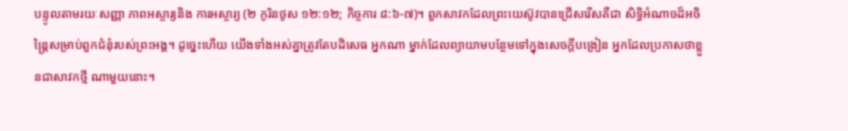បន្ទូលតាមរយៈសញ្ញា ភាពអស្ចារ្យនិង ការអស្ចារ្យ (២ កូរិនថូស ១២:១២; កិច្ចការ ៨:៦-៧)។ ពួកសាវកដែលព្រះយេស៊ូវបានជ្រើសរើសគឺជា សិទ្ធិអំណាចដ៏អចិន្ត្រៃសម្រាប់ពួកជំនុំរបស់ព្រះអង្គ។ ដូច្នេះហើយ យើងទាំងអស់គ្នាត្រូវតែបដិសេធ អ្នកណា ម្នាក់ដែលព្យាយាមបន្ថែមទៅក្នុងសេចក្តីបង្រៀន អ្នកដែលប្រកាសថាខ្លួនជាសាវកថ្មី ណាមួយនោះ។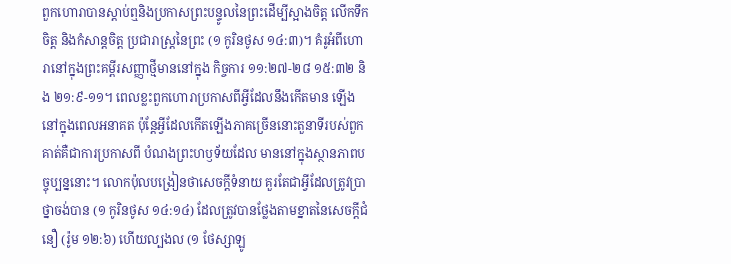ពួកហោរាបានស្តាប់ឮនិងប្រកាសព្រះបន្ទូលនៃព្រះដើម្បីស្អាងចិត្ត លើកទឹកចិត្ត និងកំសាន្ដចិត្ដ ប្រជារាស្រ្តនៃព្រះ (១ កូរិនថូស ១៤:៣)។ គំរូអំពីហោរានៅក្នុងព្រះគម្ពីរសញ្ញាថ្មីមាននៅក្នុង កិច្ចការ ១១:២៧-២៨ ១៥:៣២ និង ២១:៩-១១។ ពេលខ្លះពួកហោរាប្រកាសពីអ្វីដែលនឹងកើតមាន ឡើងនៅក្នុងពេលអនាគត ប៉ុន្តែអ្វីដែលកើតឡើងភាគច្រើននោះតួនាទីរបស់ពួកគាត់គឺជាការប្រកាសពី បំណងព្រះហឫទ័យដែល មាននៅក្នុងស្ថានភាពបច្ចុប្បន្ននោះ។ លោកប៉ុលបង្រៀនថាសេចក្តីទំនាយ គួរតែជាអ្វីដែលត្រូវប្រាថ្នាចង់បាន (១ កូរិនថូស ១៤:១៤) ដែលត្រូវបានថ្លែងតាមខ្នាតនៃសេចក្ដីជំនឿ (រ៉ូម ១២:៦) ហើយល្បងល (១ ថែស្សាឡូ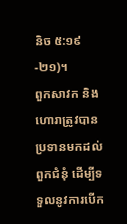និច ៥:១៩-២១)។
ពួកសាវក និងហោរាត្រូវបានប្រទានមកដល់ពួកជំនុំ ដើម្បីទទួលនូវការបើក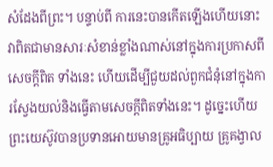សំដែងពីព្រះ។ បន្ទាប់ពី ការនេះបានកើតឡើងហើយនោះ វាពិតជាមានសារៈសំខាន់ខ្លាំងណាស់នៅក្នុងការប្រកាសពីសេចក្តីពិត ទាំងនេះ ហើយដើម្បីជួយដល់ពួកជំនុំនៅក្នុងការស្វែងយល់និងធ្វើតាមសេចក្តីពិតទាំងនេះ។ ដូច្នេះហើយ ព្រះយេស៊ូវបានប្រទានអោយមានគ្រូអធិប្បាយ គ្រូគង្វាល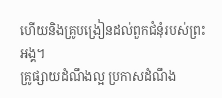ហើយនិងគ្រូបង្រៀនដល់ពួកជំនុំរបស់ព្រះអង្គ។
គ្រូផ្សាយដំណឹងល្អ ប្រកាសដំណឹង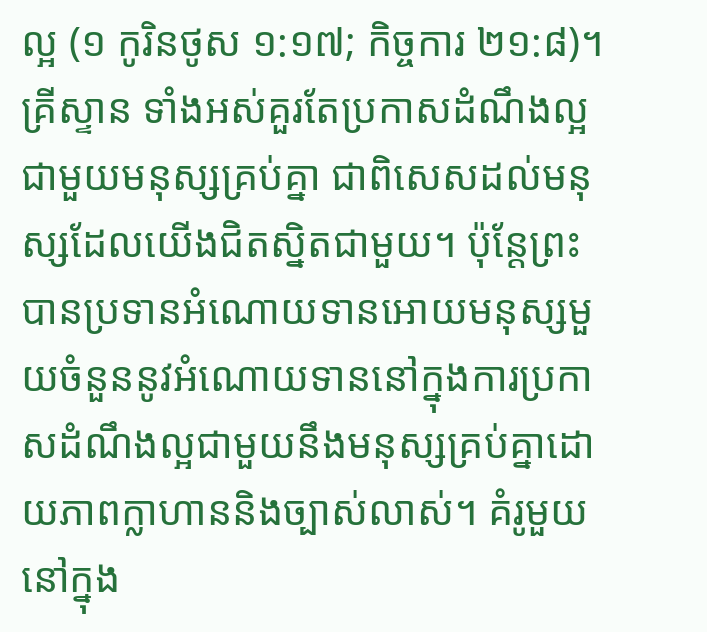ល្អ (១ កូរិនថូស ១:១៧; កិច្ចការ ២១:៨)។ គ្រីស្ទាន ទាំងអស់គួរតែប្រកាសដំណឹងល្អជាមួយមនុស្សគ្រប់គ្នា ជាពិសេសដល់មនុស្សដែលយើងជិតស្និតជាមួយ។ ប៉ុន្តែព្រះបានប្រទានអំណោយទានអោយមនុស្សមួយចំនួននូវអំណោយទាននៅក្នុងការប្រកាសដំណឹងល្អជាមួយនឹងមនុស្សគ្រប់គ្នាដោយភាពក្លាហាននិងច្បាស់លាស់។ គំរូមួយនៅក្នុង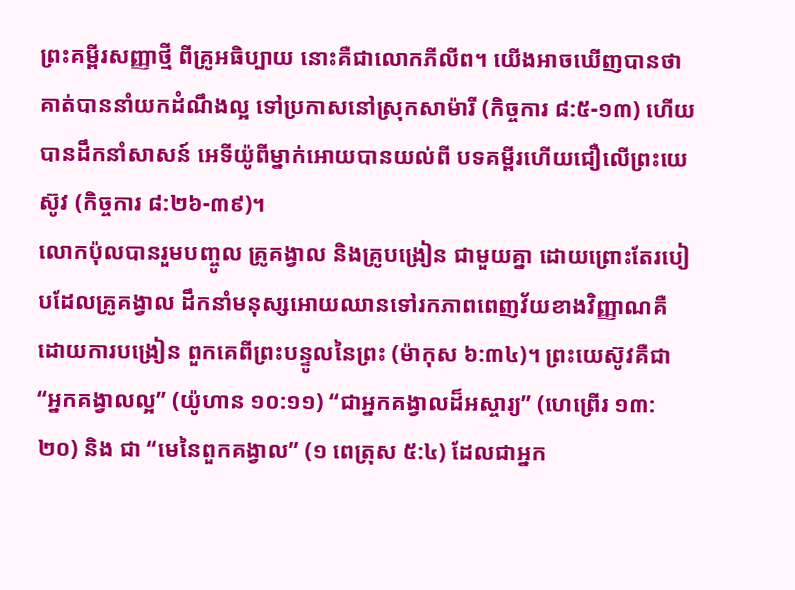ព្រះគម្ពីរសញ្ញាថ្មី ពីគ្រូអធិប្បាយ នោះគឺជាលោកភីលីព។ យើងអាចឃើញបានថាគាត់បាននាំយកដំណឹងល្អ ទៅប្រកាសនៅស្រុកសាម៉ារី (កិច្ចការ ៨:៥-១៣) ហើយបានដឹកនាំសាសន៍ អេទីយ៉ូពីម្នាក់អោយបានយល់ពី បទគម្ពីរហើយជឿលើព្រះយេស៊ូវ (កិច្ចការ ៨:២៦-៣៩)។
លោកប៉ុលបានរួមបញ្ចូល គ្រូគង្វាល និងគ្រូបង្រៀន ជាមួយគ្នា ដោយព្រោះតែរបៀបដែលគ្រូគង្វាល ដឹកនាំមនុស្សអោយឈានទៅរកភាពពេញវ័យខាងវិញ្ញាណគឺ ដោយការបង្រៀន ពួកគេពីព្រះបន្ទូលនៃព្រះ (ម៉ាកុស ៦:៣៤)។ ព្រះយេស៊ូវគឺជា “អ្នកគង្វាលល្អ” (យ៉ូហាន ១០:១១) “ជាអ្នកគង្វាលដ៏អស្ចារ្យ” (ហេព្រើរ ១៣:២០) និង ជា “មេនៃពួកគង្វាល” (១ ពេត្រុស ៥:៤) ដែលជាអ្នក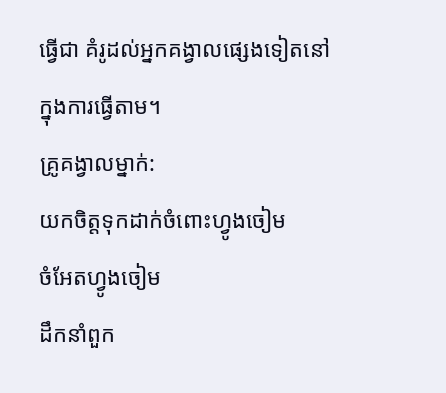ធ្វើជា គំរូដល់អ្នកគង្វាលផ្សេងទៀតនៅក្នុងការធ្វើតាម។
គ្រូគង្វាលម្នាក់:
យកចិត្តទុកដាក់ចំពោះហ្វូងចៀម
ចំអែតហ្វូងចៀម
ដឹកនាំពួក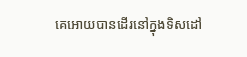គេអោយបានដើរនៅក្នុងទិសដៅ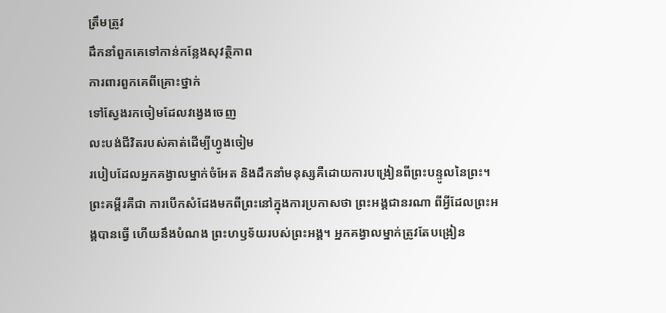ត្រឹមត្រូវ
ដឹកនាំពួកគេទៅកាន់កន្លែងសុវត្ថិភាព
ការពារពួកគេពីគ្រោះថ្នាក់
ទៅស្វែងរកចៀមដែលវង្វេងចេញ
លះបង់ជីវិតរបស់គាត់ដើម្បីហ្វូងចៀម
របៀបដែលអ្នកគង្វាលម្នាក់ចំអែត និងដឹកនាំមនុស្សគឺដោយការបង្រៀនពីព្រះបន្ទូលនៃព្រះ។ ព្រះគម្ពីរគឺជា ការបើកសំដែងមកពីព្រះនៅក្នុងការប្រកាសថា ព្រះអង្គជានរណា ពីអ្វីដែលព្រះអង្គបានធ្វើ ហើយនឹងបំណង ព្រះហឫទ័យរបស់ព្រះអង្គ។ អ្នកគង្វាលម្នាក់ត្រូវតែបង្រៀន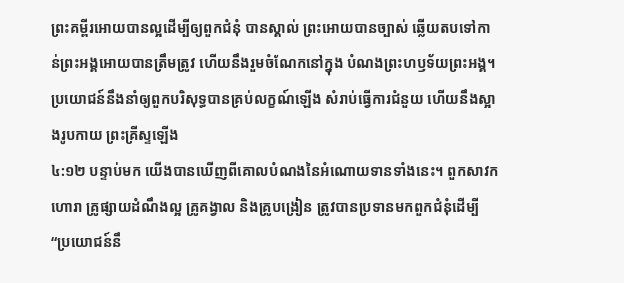ព្រះគម្ពីរអោយបានល្អដើម្បីឲ្យពួកជំនុំ បានស្គាល់ ព្រះអោយបានច្បាស់ ឆ្លើយតបទៅកាន់ព្រះអង្គអោយបានត្រឹមត្រូវ ហើយនឹងរួមចំណែកនៅក្នុង បំណងព្រះហឫទ័យព្រះអង្គ។
ប្រយោជន៍នឹងនាំឲ្យពួកបរិសុទ្ធបានគ្រប់លក្ខណ៍ឡើង សំរាប់ធ្វើការជំនួយ ហើយនឹងស្អាងរូបកាយ ព្រះគ្រីស្ទឡើង
៤:១២ បន្ទាប់មក យើងបានឃើញពីគោលបំណងនៃអំណោយទានទាំងនេះ។ ពួកសាវក ហោរា គ្រូផ្សាយដំណឹងល្អ គ្រូគង្វាល និងគ្រូបង្រៀន ត្រូវបានប្រទានមកពួកជំនុំដើម្បី “ប្រយោជន៍នឹ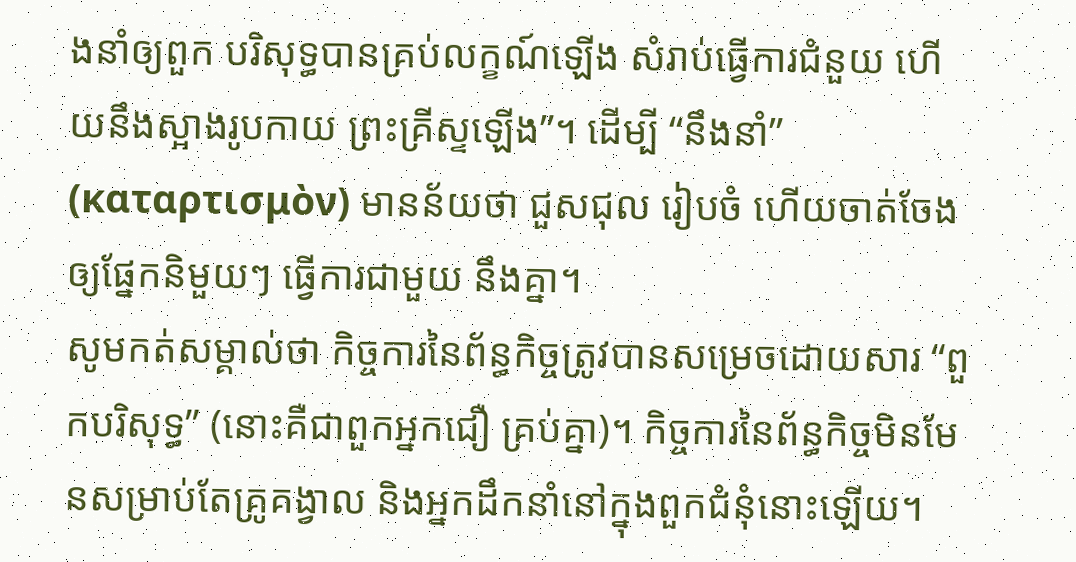ងនាំឲ្យពួក បរិសុទ្ធបានគ្រប់លក្ខណ៍ឡើង សំរាប់ធ្វើការជំនួយ ហើយនឹងស្អាងរូបកាយ ព្រះគ្រីស្ទឡើង”។ ដើម្បី “នឹងនាំ” (καταρτισμὸν) មានន័យថា ជួសជុល រៀបចំ ហើយចាត់ចែងឲ្យផ្នែកនិមួយៗ ធ្វើការជាមួយ នឹងគ្នា។
សូមកត់សម្គាល់ថា កិច្ចការនៃព័ន្ធកិច្ចត្រូវបានសម្រេចដោយសារ “ពួកបរិសុទ្ធ” (នោះគឺជាពួកអ្នកជឿ គ្រប់គ្នា)។ កិច្ចការនៃព័ន្ធកិច្ចមិនមែនសម្រាប់តែគ្រូគង្វាល និងអ្នកដឹកនាំនៅក្នុងពួកជំនុំនោះឡើយ។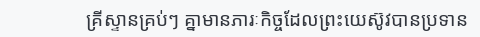គ្រីស្ទានគ្រប់ៗ គ្នាមានភារៈកិច្ចដែលព្រះយេស៊ូវបានប្រទាន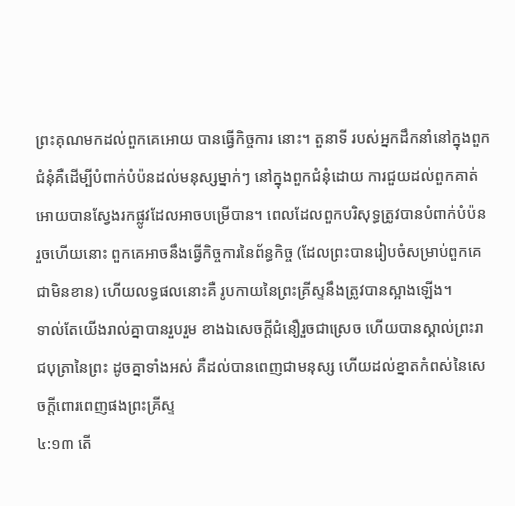ព្រះគុណមកដល់ពួកគេអោយ បានធ្វើកិច្ចការ នោះ។ តួនាទី របស់អ្នកដឹកនាំនៅក្នុងពួកជំនុំគឺដើម្បីបំពាក់បំប៉នដល់មនុស្សម្នាក់ៗ នៅក្នុងពួកជំនុំដោយ ការជួយដល់ពួកគាត់អោយបានស្វែងរកផ្លូវដែលអាចបម្រើបាន។ ពេលដែលពួកបរិសុទ្ធត្រូវបានបំពាក់បំប៉ន រួចហើយនោះ ពួកគេអាចនឹងធ្វើកិច្ចការនៃព័ន្ធកិច្ច (ដែលព្រះបានរៀបចំសម្រាប់ពួកគេជាមិនខាន) ហើយលទ្ធផលនោះគឺ រូបកាយនៃព្រះគ្រីស្ទនឹងត្រូវបានស្អាងឡើង។
ទាល់តែយើងរាល់គ្នាបានរួបរួម ខាងឯសេចក្ដីជំនឿរួចជាស្រេច ហើយបានស្គាល់ព្រះរាជបុត្រានៃព្រះ ដូចគ្នាទាំងអស់ គឺដល់បានពេញជាមនុស្ស ហើយដល់ខ្នាតកំពស់នៃសេចក្ដីពោរពេញផងព្រះគ្រីស្ទ
៤:១៣ តើ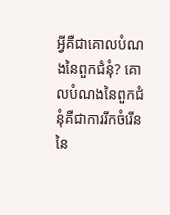អ្វីគឺជាគោលបំណងនៃពួកជំនុំ? គោលបំណងនៃពួកជំនុំគឺជាការរីកចំរើននៃ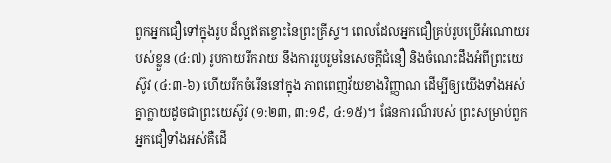ពួកអ្នកជឿទៅក្នុងរូប ដ៏ល្អឥតខ្ចោះនៃព្រះគ្រីស្ទ។ ពេលដែលអ្នកជឿគ្រប់រូបប្រើអំណោយរបស់ខ្លួន (៤:៧) រូបកាយរីករាយ នឹងការរួបរួមនៃសេចក្ដីជំនឿ និងចំណេះដឹងអំពីព្រះយេស៊ូវ (៤:៣-៦) ហើយរីកចំរើននៅក្នុង ភាពពេញវ័យខាងវិញ្ញាណ ដើម្បីឲ្យយើងទាំងអស់គ្នាក្លាយដូចជាព្រះយេស៊ូវ (១:២៣, ៣:១៩, ៤:១៥)។ ផែនការណ៏របស់ ព្រះសម្រាប់ពួកអ្នកជឿទាំងអស់គឺដើ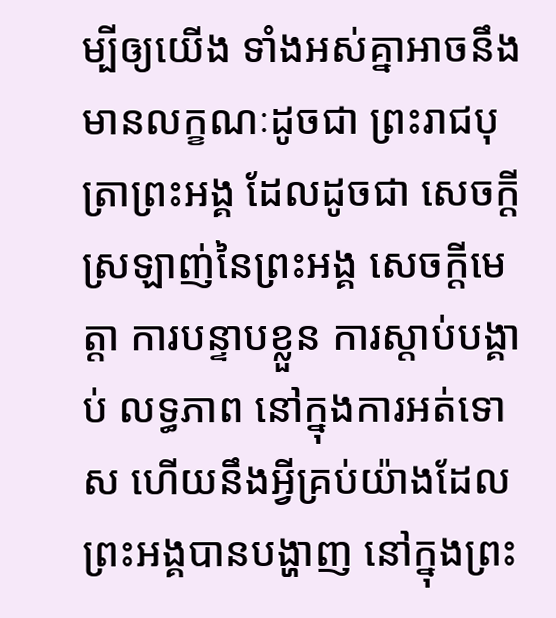ម្បីឲ្យយើង ទាំងអស់គ្នាអាចនឹងមានលក្ខណៈដូចជា ព្រះរាជបុត្រាព្រះអង្គ ដែលដូចជា សេចក្តីស្រឡាញ់នៃព្រះអង្គ សេចក្ដីមេត្តា ការបន្ទាបខ្លួន ការស្តាប់បង្គាប់ លទ្ធភាព នៅក្នុងការអត់ទោស ហើយនឹងអ្វីគ្រប់យ៉ាងដែលព្រះអង្គបានបង្ហាញ នៅក្នុងព្រះ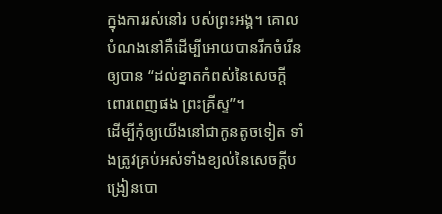ក្នុងការរស់នៅរ បស់ព្រះអង្គ។ គោលបំណងនៅគឺដើម្បីអោយបានរីកចំរើនឲ្យបាន “ដល់ខ្នាតកំពស់នៃសេចក្ដីពោរពេញផង ព្រះគ្រីស្ទ”។
ដើម្បីកុំឲ្យយើងនៅជាកូនតូចទៀត ទាំងត្រូវគ្រប់អស់ទាំងខ្យល់នៃសេចក្ដីបង្រៀនបោ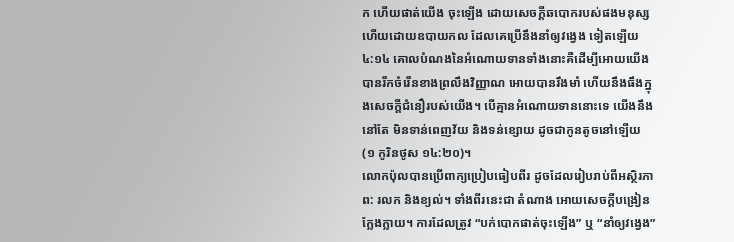ក ហើយផាត់យើង ចុះឡើង ដោយសេចក្ដីឆបោករបស់ផងមនុស្ស ហើយដោយឧបាយកល ដែលគេប្រើនឹងនាំឲ្យវង្វេង ទៀតឡើយ
៤:១៤ គោលបំណងនៃអំណោយទានទាំងនោះគឺដើម្បីអោយយើងបានរីកចំរើនខាងព្រលឹងវិញ្ញាណ អោយបានរឹងមាំ ហើយនឹងធឹងក្នុងសេចក្តីជំនឿរបស់យើង។ បើគ្មានអំណោយទាននោះទេ យើងនឹងនៅតែ មិនទាន់ពេញវ័យ និងទន់ខ្សោយ ដូចជាកូនតូចនៅឡើយ (១ កូរិនថូស ១៤:២០)។
លោកប៉ុលបានប្រើពាក្យប្រៀបធៀបពីរ ដូចដែលរៀបរាប់ពីអស្ថិរភាព: រលក និងខ្យល់។ ទាំងពីរនេះជា តំណាង អោយសេចក្តីបង្រៀនក្លែងក្លាយ។ ការដែលត្រូវ “បក់បោកផាត់ចុះឡើង” ឬ “នាំឲ្យវង្វេង”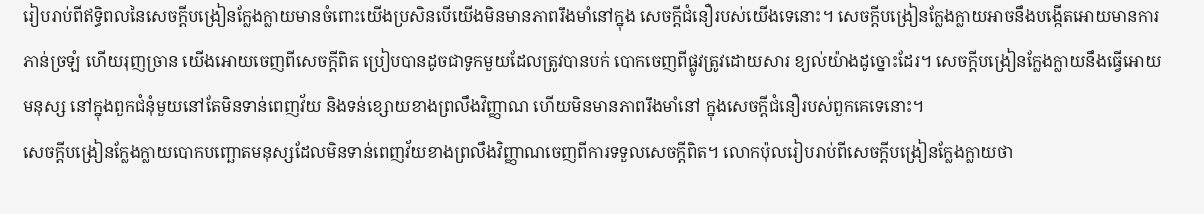រៀបរាប់ពីឥទ្ធិពលនៃសេចក្តីបង្រៀនក្លែងក្លាយមានចំពោះយើងប្រសិនបើយើងមិនមានភាពរឹងមាំនៅក្នុង សេចក្តីជំនឿរបស់យើងទេនោះ។ សេចក្តីបង្រៀនក្លែងក្លាយអាចនឹងបង្កើតអោយមានការភាន់ច្រឡំ ហើយរុញច្រាន យើងអោយចេញពីសេចក្តីពិត ប្រៀបបានដូចជាទូកមួយដែលត្រូវបានបក់ បោកចេញពីផ្លូវត្រូវដោយសារ ខ្យល់យ៉ាងដូច្នោះដែរ។ សេចក្តីបង្រៀនក្លែងក្លាយនឹងធ្វើអោយមនុស្ស នៅក្នុងពួកជំនុំមួយនៅតែមិនទាន់ពេញវ័យ និងទន់ខ្សោយខាងព្រលឹងវិញ្ញាណ ហើយមិនមានភាពរឹងមាំនៅ ក្នុងសេចក្តីជំនឿរបស់ពួកគេទេនោះ។
សេចក្តីបង្រៀនក្លែងក្លាយបោកបញ្ឆោតមនុស្សដែលមិនទាន់ពេញវ័យខាងព្រលឹងវិញ្ញាណចេញពីការទទួលសេចក្តីពិត។ លោកប៉ុលរៀបរាប់ពីសេចក្តីបង្រៀនក្លែងក្លាយថា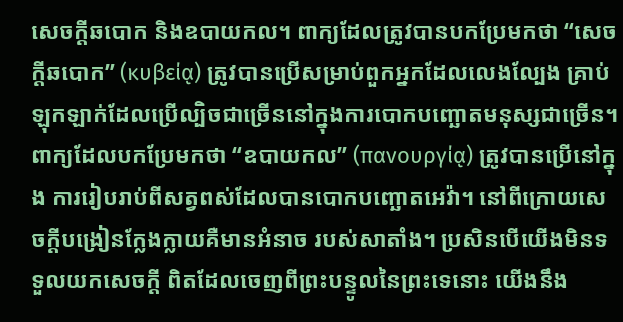សេចក្តីឆបោក និងឧបាយកល។ ពាក្យដែលត្រូវបានបកប្រែមកថា “សេចក្តីឆបោក” (κυβείᾳ) ត្រូវបានប្រើសម្រាប់ពួកអ្នកដែលលេងល្បែង គ្រាប់ឡុកឡាក់ដែលប្រើល្បិចជាច្រើននៅក្នុងការបោកបញ្ឆោតមនុស្សជាច្រើន។ ពាក្យដែលបកប្រែមកថា “ឧបាយកល” (πανουργίᾳ) ត្រូវបានប្រើនៅក្នុង ការរៀបរាប់ពីសត្វពស់ដែលបានបោកបញ្ឆោតអេវ៉ា។ នៅពីក្រោយសេចក្តីបង្រៀនក្លែងក្លាយគឺមានអំនាច របស់សាតាំង។ ប្រសិនបើយើងមិនទទួលយកសេចក្តី ពិតដែលចេញពីព្រះបន្ទូលនៃព្រះទេនោះ យើងនឹង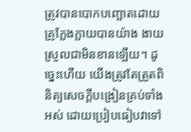ត្រូវបានបោកបញ្ឆោតដោយគ្រូក្លែងក្លាយបានយ៉ាង ងាយស្រួលជាមិនខានឡើយ។ ដូច្នេះហើយ យើងត្រូវតែត្រួតពិនិត្យសេចក្តីបង្រៀនគ្រប់ទាំងអស់ ដោយប្រៀបធៀបវាទៅ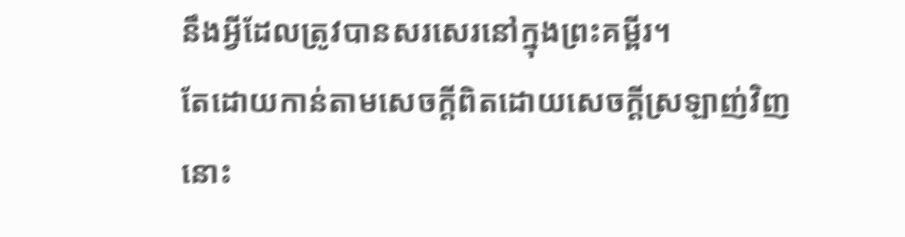នឹងអ្វីដែលត្រូវបានសរសេរនៅក្នុងព្រះគម្ពីរ។
តែដោយកាន់តាមសេចក្ដីពិតដោយសេចក្ដីស្រឡាញ់វិញ នោះ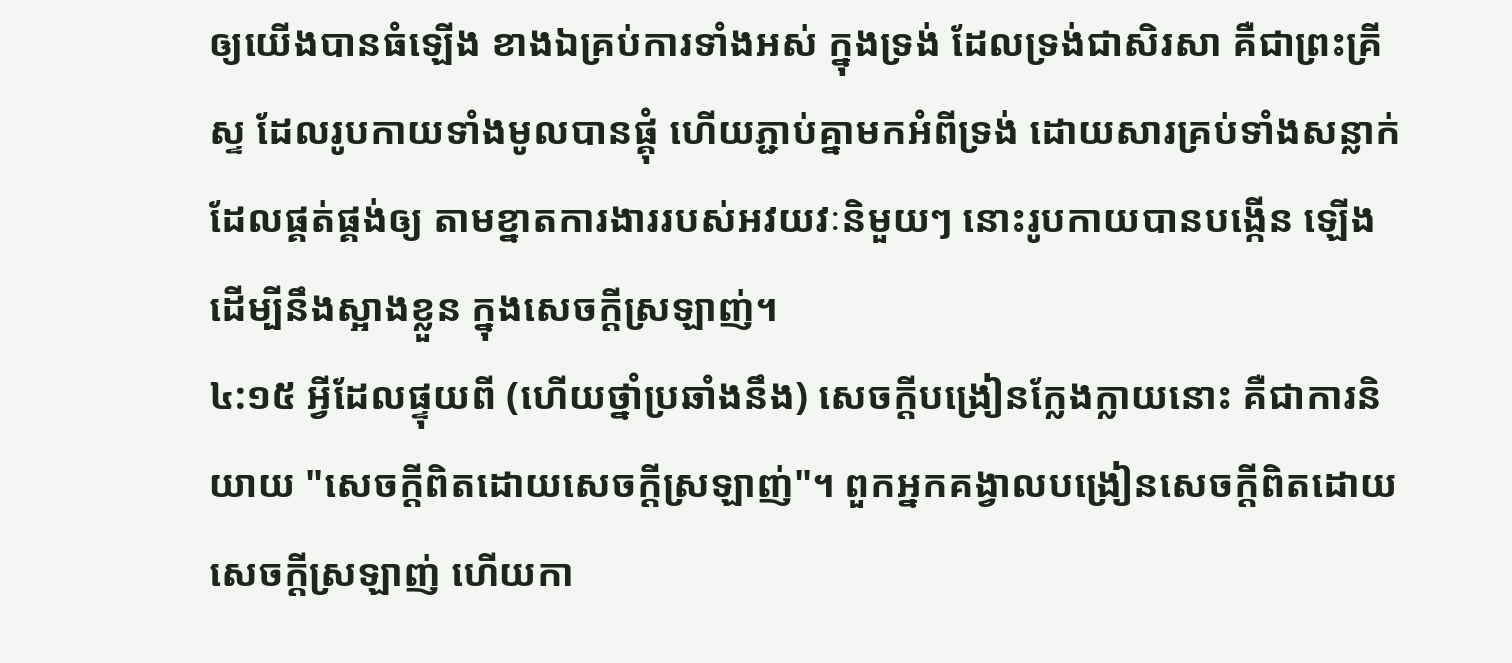ឲ្យយើងបានធំឡើង ខាងឯគ្រប់ការទាំងអស់ ក្នុងទ្រង់ ដែលទ្រង់ជាសិរសា គឺជាព្រះគ្រីស្ទ ដែលរូបកាយទាំងមូលបានផ្គុំ ហើយភ្ជាប់គ្នាមកអំពីទ្រង់ ដោយសារគ្រប់ទាំងសន្លាក់ដែលផ្គត់ផ្គង់ឲ្យ តាមខ្នាតការងាររបស់អវយវៈនិមួយៗ នោះរូបកាយបានបង្កើន ឡើង ដើម្បីនឹងស្អាងខ្លួន ក្នុងសេចក្ដីស្រឡាញ់។
៤:១៥ អ្វីដែលផ្ទុយពី (ហើយថ្នាំប្រឆាំងនឹង) សេចក្តីបង្រៀនក្លែងក្លាយនោះ គឺជាការនិយាយ "សេចក្ដីពិតដោយសេចក្ដីស្រឡាញ់"។ ពួកអ្នកគង្វាលបង្រៀនសេចក្តីពិតដោយសេចក្តីស្រឡាញ់ ហើយកា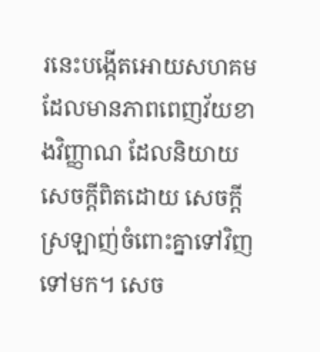រនេះបង្កើតអោយសហគមដែលមានភាពពេញវ័យខាងវិញ្ញាណ ដែលនិយាយសេចក្តីពិតដោយ សេចក្តីស្រឡាញ់ចំពោះគ្នាទៅវិញទៅមក។ សេច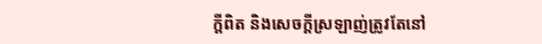ក្តីពិត និងសេចក្តីស្រឡាញ់ត្រូវតែនៅ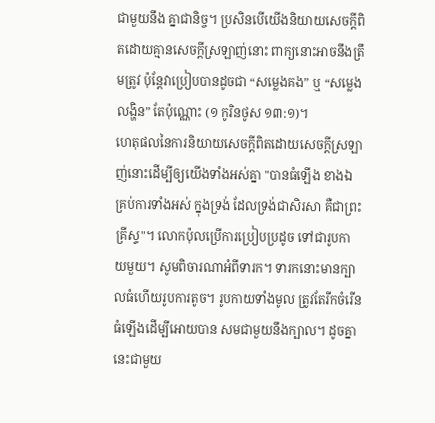ជាមួយនឹង គ្នាជានិច្ច។ ប្រសិនបើយើងនិយាយសេចក្តីពិតដោយគ្មានសេចក្តីស្រឡាញ់នោះ ពាក្យនោះអាចនឹងត្រឹមត្រូវ ប៉ុន្តែវាប្រៀបបានដូចជា “សម្លេងគង” ឬ “សម្លេងលង្ហិន” តែប៉ុណ្ណោះ (១ កូរិនថូស ១៣:១)។
ហេតុផលនៃការនិយាយសេចក្តីពិតដោយសេចក្តីស្រឡាញ់នោះដើម្បីឲ្យយើងទាំងអស់គ្នា "បានធំឡើង ខាងឯគ្រប់ការទាំងអស់ ក្នុងទ្រង់ ដែលទ្រង់ជាសិរសា គឺជាព្រះគ្រីស្ទ"។ លោកប៉ុលប្រើការប្រៀបប្រដូច ទៅជារូបកាយមួយ។ សូមពិចារណាអំពីទារក។ ទារកនោះមានក្បាលធំហើយរូបការតូច។ រូបកាយទាំងមូល ត្រូវតែរីកចំរើនធំឡើងដើម្បីអោយបាន សមជាមួយនឹងក្បាល។ ដូចគ្នានេះជាមួយ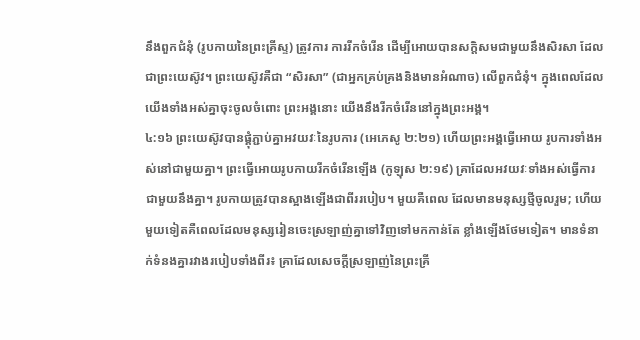នឹងពួកជំនុំ (រូបកាយនៃព្រះគ្រីស្ទ) ត្រូវការ ការរីកចំរើន ដើម្បីអោយបានសក្តិសមជាមួយនឹងសិរសា ដែលជាព្រះយេស៊ូវ។ ព្រះយេស៊ូវគឺជា “សិរសា” (ជាអ្នកគ្រប់គ្រងនិងមានអំណាច) លើពួកជំនុំ។ ក្នុងពេលដែលយើងទាំងអស់គ្នាចុះចូលចំពោះ ព្រះអង្គនោះ យើងនឹងរីកចំរើននៅក្នុងព្រះអង្គ។
៤:១៦ ព្រះយេស៊ូវបានផ្គុំភ្ជាប់គ្នាអវយវៈនៃរូបការ (អេភេសូ ២:២១) ហើយព្រះអង្គធ្វើអោយ រូបការទាំងអស់នៅជាមួយគ្នា។ ព្រះធ្វើអោយរូបកាយរីកចំរើនឡើង (កូឡុស ២:១៩) គ្រាដែលអវយវៈទាំងអស់ធ្វើការជាមួយនឹងគ្នា។ រូបកាយត្រូវបានស្អាងឡើងជាពីររបៀប។ មួយគឺពេល ដែលមានមនុស្សថ្មីចូលរួម; ហើយមួយទៀតគឺពេលដែលមនុស្សរៀនចេះស្រឡាញ់គ្នាទៅវិញទៅមកកាន់តែ ខ្លាំងឡើងថែមទៀត។ មានទំនាក់ទំនងគ្នារវាងរបៀបទាំងពីរ៖ គ្រាដែលសេចក្តីស្រឡាញ់នៃព្រះគ្រី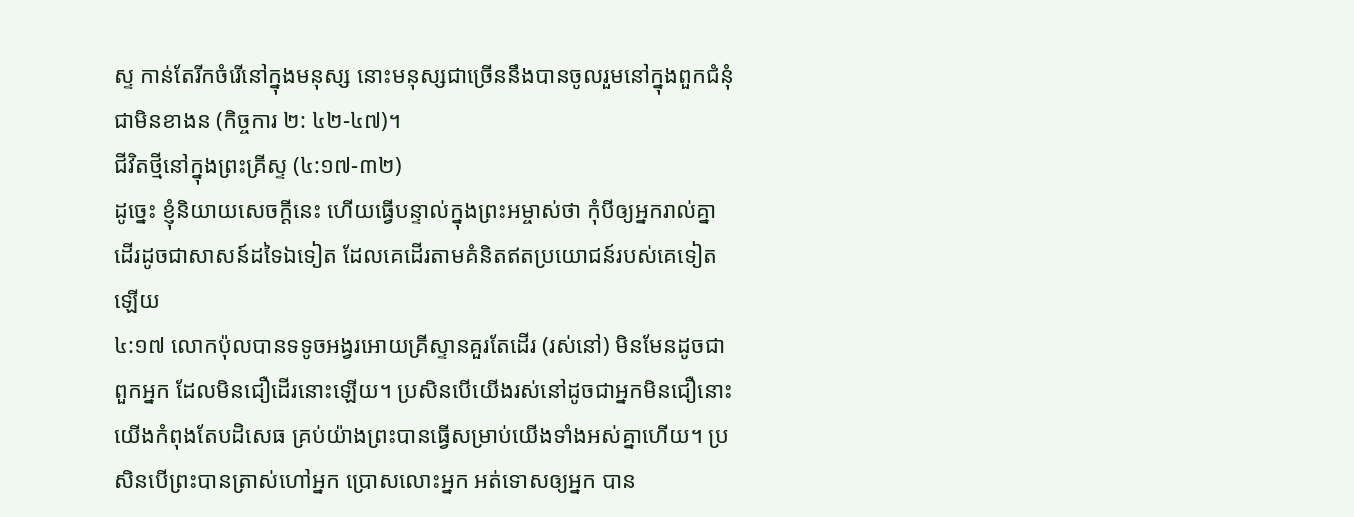ស្ទ កាន់តែរីកចំរើនៅក្នុងមនុស្ស នោះមនុស្សជាច្រើននឹងបានចូលរួមនៅក្នុងពួកជំនុំជាមិនខាងន (កិច្ចការ ២: ៤២-៤៧)។
ជីវិតថ្មីនៅក្នុងព្រះគ្រីស្ទ (៤:១៧-៣២)
ដូច្នេះ ខ្ញុំនិយាយសេចក្ដីនេះ ហើយធ្វើបន្ទាល់ក្នុងព្រះអម្ចាស់ថា កុំបីឲ្យអ្នករាល់គ្នាដើរដូចជាសាសន៍ដទៃឯទៀត ដែលគេដើរតាមគំនិតឥតប្រយោជន៍របស់គេទៀតឡើយ
៤:១៧ លោកប៉ុលបានទទូចអង្វរអោយគ្រីស្ទានគួរតែដើរ (រស់នៅ) មិនមែនដូចជា ពួកអ្នក ដែលមិនជឿដើរនោះឡើយ។ ប្រសិនបើយើងរស់នៅដូចជាអ្នកមិនជឿនោះ យើងកំពុងតែបដិសេធ គ្រប់យ៉ាងព្រះបានធ្វើសម្រាប់យើងទាំងអស់គ្នាហើយ។ ប្រសិនបើព្រះបានត្រាស់ហៅអ្នក ប្រោសលោះអ្នក អត់ទោសឲ្យអ្នក បាន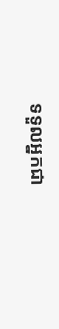ទទួលអ្នកជា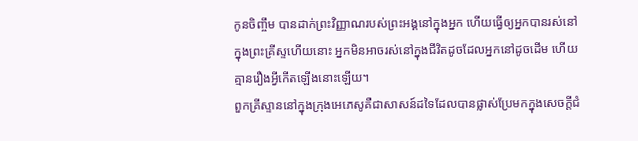កូនចិញ្ចឹម បានដាក់ព្រះវិញ្ញាណរបស់ព្រះអង្គនៅក្នុងអ្នក ហើយធ្វើឲ្យអ្នកបានរស់នៅក្នុងព្រះគ្រីស្ទហើយនោះ អ្នកមិនអាចរស់នៅក្នុងជីវិតដូចដែលអ្នកនៅដូចដើម ហើយគ្មានរឿងអ្វីកើតឡើងនោះឡើយ។
ពួកគ្រីស្ទាននៅក្នុងក្រុងអេភេសូគឺជាសាសន៍ដទៃដែលបានផ្លាស់ប្រែមកក្នុងសេចក្តីជំ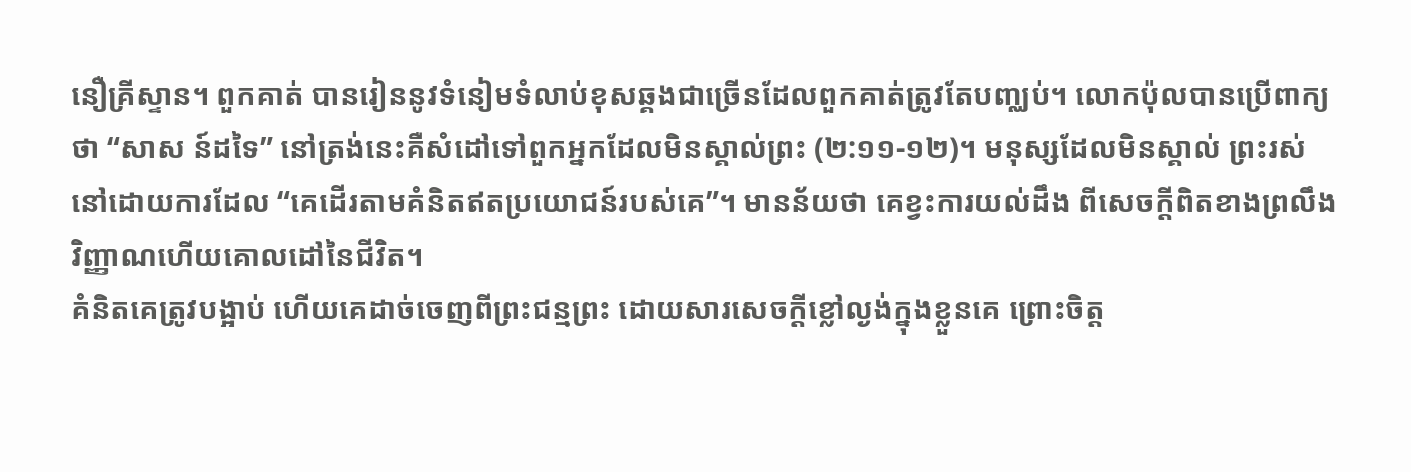នឿគ្រីស្ទាន។ ពួកគាត់ បានរៀននូវទំនៀមទំលាប់ខុសឆ្គងជាច្រើនដែលពួកគាត់ត្រូវតែបញ្ឈប់។ លោកប៉ុលបានប្រើពាក្យថា “សាស ន៍ដទៃ” នៅត្រង់នេះគឺសំដៅទៅពួកអ្នកដែលមិនស្គាល់ព្រះ (២:១១-១២)។ មនុស្សដែលមិនស្គាល់ ព្រះរស់នៅដោយការដែល “គេដើរតាមគំនិតឥតប្រយោជន៍របស់គេ”។ មានន័យថា គេខ្វះការយល់ដឹង ពីសេចក្តីពិតខាងព្រលឹងវិញ្ញាណហើយគោលដៅនៃជីវិត។
គំនិតគេត្រូវបង្អាប់ ហើយគេដាច់ចេញពីព្រះជន្មព្រះ ដោយសារសេចក្ដីខ្លៅល្ងង់ក្នុងខ្លួនគេ ព្រោះចិត្ត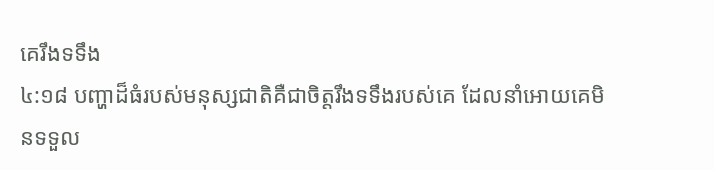គេរឹងទទឹង
៤:១៨ បញ្ហាដ៏ធំរបស់មនុស្សជាតិគឺជាចិត្តរឹងទទឹងរបស់គេ ដែលនាំអោយគេមិនទទួល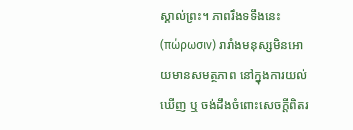ស្គាល់ព្រះ។ ភាពរឹងទទឹងនេះ (πώρωσιν) រារាំងមនុស្សមិនអោយមានសមត្ថភាព នៅក្នុងការយល់ឃើញ ឬ ចង់ដឹងចំពោះសេចក្តីពិតរ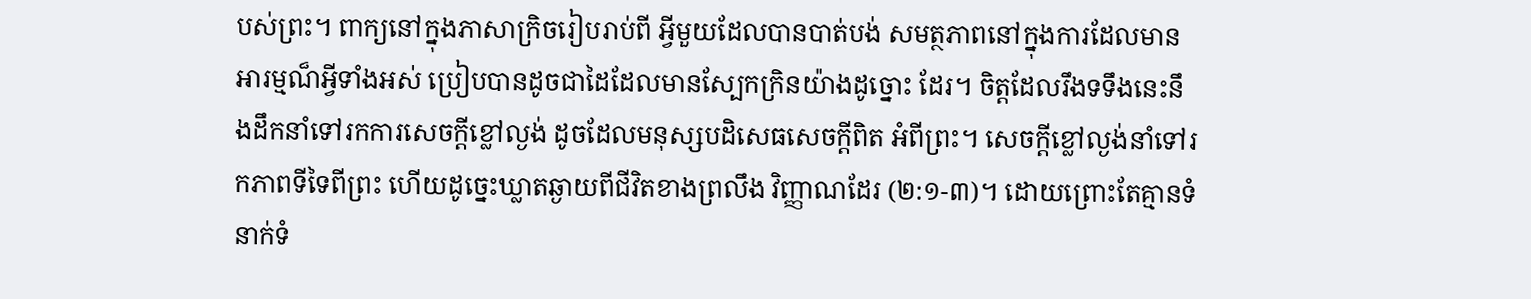បស់ព្រះ។ ពាក្យនៅក្នុងភាសាក្រិចរៀបរាប់ពី អ្វីមួយដែលបានបាត់បង់ សមត្ថភាពនៅក្នុងការដែលមានអារម្មណ៏អ្វីទាំងអស់ ប្រៀបបានដូចជាដៃដែលមានស្បែកក្រិនយ៉ាងដូច្នោះ ដែរ។ ចិត្តដែលរឹងទទឹងនេះនឹងដឹកនាំទៅរកការសេចក្ដីខ្លៅល្ងង់ ដូចដែលមនុស្សបដិសេធសេចក្តីពិត អំពីព្រះ។ សេចក្ដីខ្លៅល្ងង់នាំទៅរកភាពទីទៃពីព្រះ ហើយដូច្នេះឃ្លាតឆ្ងាយពីជីវិតខាងព្រលឹង វិញ្ញាណដែរ (២:១-៣)។ ដោយព្រោះតែគ្មានទំនាក់ទំ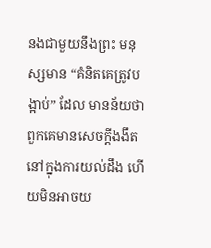នងជាមួយនឹងព្រះ មនុស្សមាន “គំនិតគេត្រូវបង្អាប់” ដែល មានន័យថា ពួកគេមានសេចក្តីងងឹតនៅក្នុងការយល់ដឹង ហើយមិនអាចយ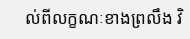ល់ពីលក្ខណៈខាងព្រលឹង វិ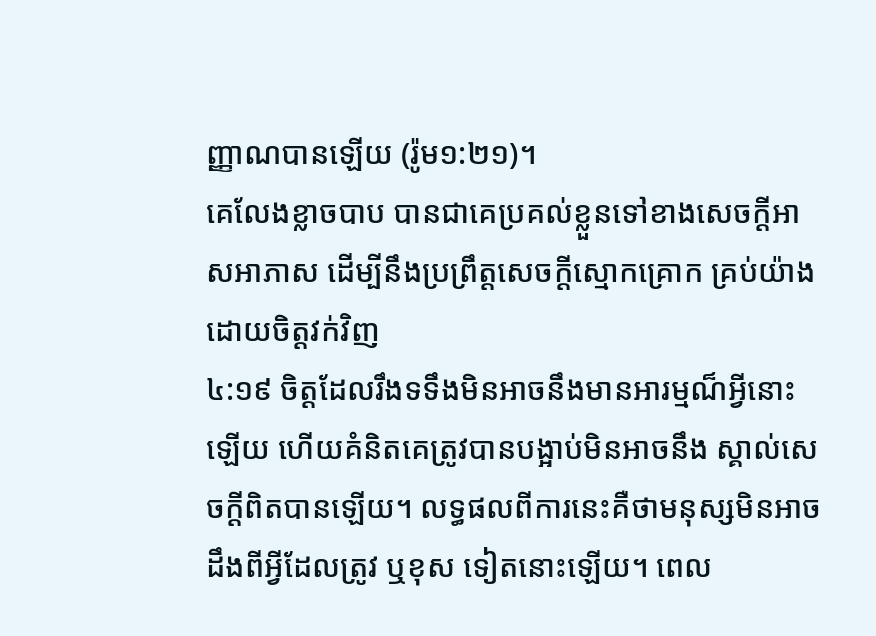ញ្ញាណបានឡើយ (រ៉ូម១:២១)។
គេលែងខ្លាចបាប បានជាគេប្រគល់ខ្លួនទៅខាងសេចក្ដីអាសអាភាស ដើម្បីនឹងប្រព្រឹត្តសេចក្ដីស្មោកគ្រោក គ្រប់យ៉ាង ដោយចិត្តវក់វិញ
៤:១៩ ចិត្តដែលរឹងទទឹងមិនអាចនឹងមានអារម្មណ៏អ្វីនោះឡើយ ហើយគំនិតគេត្រូវបានបង្អាប់មិនអាចនឹង ស្គាល់សេចក្តីពិតបានឡើយ។ លទ្ធផលពីការនេះគឺថាមនុស្សមិនអាចដឹងពីអ្វីដែលត្រូវ ឬខុស ទៀតនោះឡើយ។ ពេល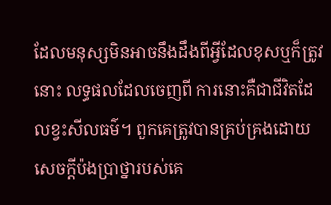ដែលមនុស្សមិនអាចនឹងដឹងពីអ្វីដែលខុសឬក៏ត្រូវនោះ លទ្ធផលដែលចេញពី ការនោះគឺជាជីវិតដែលខ្វះសីលធម៌។ ពួកគេត្រូវបានគ្រប់គ្រងដោយសេចក្តីប៉ងប្រាថ្នារបស់គេ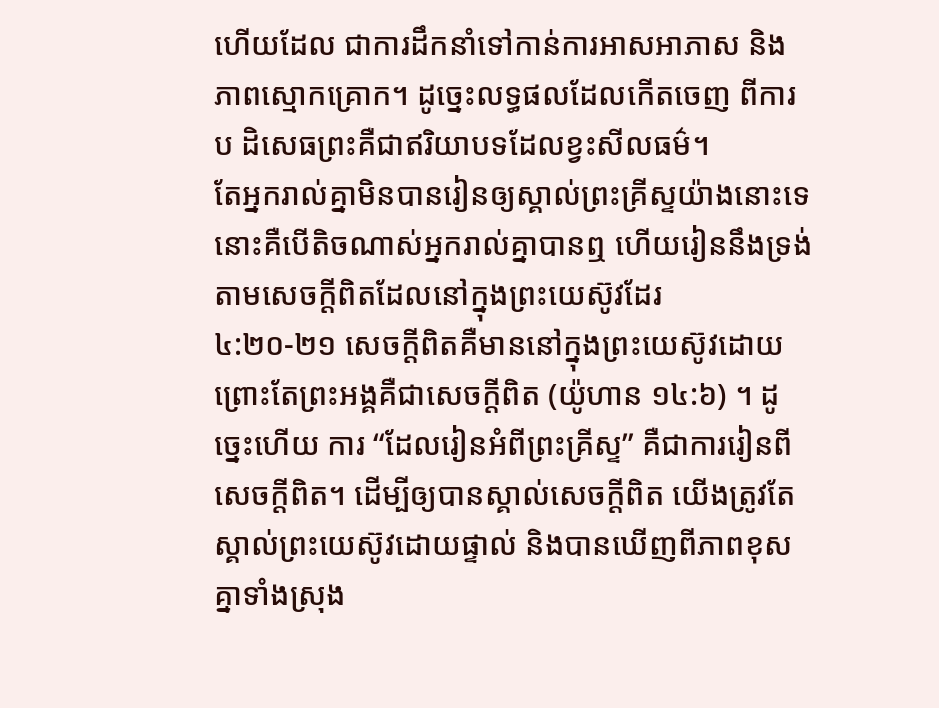ហើយដែល ជាការដឹកនាំទៅកាន់ការអាសអាភាស និងភាពស្មោកគ្រោក។ ដូច្នេះលទ្ធផលដែលកើតចេញ ពីការប ដិសេធព្រះគឺជាឥរិយាបទដែលខ្វះសីលធម៌។
តែអ្នករាល់គ្នាមិនបានរៀនឲ្យស្គាល់ព្រះគ្រីស្ទយ៉ាងនោះទេ នោះគឺបើតិចណាស់អ្នករាល់គ្នាបានឮ ហើយរៀននឹងទ្រង់ តាមសេចក្ដីពិតដែលនៅក្នុងព្រះយេស៊ូវដែរ
៤:២០-២១ សេចក្តីពិតគឺមាននៅក្នុងព្រះយេស៊ូវដោយព្រោះតែព្រះអង្គគឺជាសេចក្តីពិត (យ៉ូហាន ១៤:៦) ។ ដូច្នេះហើយ ការ “ដែលរៀនអំពីព្រះគ្រីស្ទ” គឺជាការរៀនពីសេចក្តីពិត។ ដើម្បីឲ្យបានស្គាល់សេចក្តីពិត យើងត្រូវតែស្គាល់ព្រះយេស៊ូវដោយផ្ទាល់ និងបានឃើញពីភាពខុសគ្នាទាំងស្រុង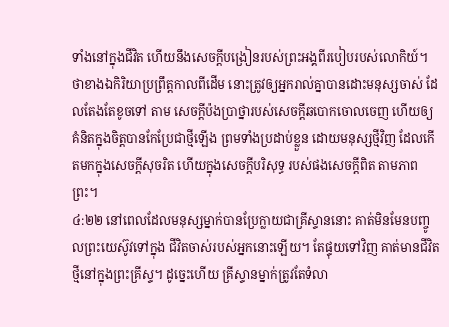ទាំងនៅក្នុងជីវិត ហើយនឹងសេចក្តីបង្រៀនរបស់ព្រះអង្គពីរបៀបរបស់លោកិយ៍។
ថាខាងឯកិរិយាប្រព្រឹត្តកាលពីដើម នោះត្រូវឲ្យអ្នករាល់គ្នាបានដោះមនុស្សចាស់ ដែលតែងតែខូចទៅ តាម សេចក្ដីប៉ងប្រាថ្នារបស់សេចក្ដីឆបោកចោលចេញ ហើយឲ្យគំនិតក្នុងចិត្តបានកែប្រែជាថ្មីឡើង ព្រមទាំងប្រដាប់ខ្លួន ដោយមនុស្សថ្មីវិញ ដែលកើតមកក្នុងសេចក្ដីសុចរិត ហើយក្នុងសេចក្ដីបរិសុទ្ធ របស់ផងសេចក្ដីពិត តាមភាពព្រះ។
៤:២២ នៅពេលដែលមនុស្សម្នាក់បានប្រែក្លាយជាគ្រីស្ទាននោះ គាត់មិនមែនបញ្ចូលព្រះយេស៊ូវទៅក្នុង ជីវិតចាស់របស់អ្នកនោះឡើយ។ តែផ្ទុយទៅវិញ គាត់មានជីវិតថ្មីនៅក្នុងព្រះគ្រីស្ទ។ ដូច្នេះហើយ គ្រីស្ទានម្នាក់ត្រូវតែទំលា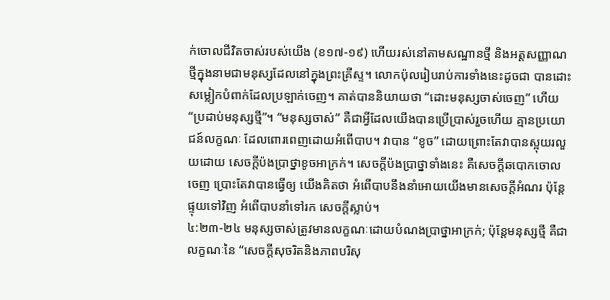ក់ចោលជីវិតចាស់របស់យើង (ខ១៧-១៩) ហើយរស់នៅតាមសណ្ឋានថ្មី និងអត្តសញ្ញាណថ្មីក្នុងនាមជាមនុស្សដែលនៅក្នុងព្រះគ្រីស្ទ។ លោកប៉ុលរៀបរាប់ការទាំងនេះដូចជា បានដោះ សម្លៀកបំពាក់ដែលប្រឡាក់ចេញ។ គាត់បាននិយាយថា “ដោះមនុស្សចាស់ចេញ” ហើយ “ប្រដាប់មនុស្សថ្មី”។ “មនុស្សចាស់” គឺជាអ្វីដែលយើងបានប្រើប្រាស់រួចហើយ គ្មានប្រយោជន៍លក្ខណៈ ដែលពោរពេញដោយអំពើបាប។ វាបាន “ខូច” ដោយព្រោះតែវាបានស្អុយរលួយដោយ សេចក្តីប៉ងប្រាថ្នាខូចអាក្រក់។ សេចក្តីប៉ងប្រាថ្នាទាំងនេះ គឺសេចក្ដីឆបោកចោលចេញ ប្រោះតែវាបានធ្វើឲ្យ យើងគិតថា អំពើបាបនឹងនាំអោយយើងមានសេចក្តីអំណរ ប៉ុន្តែផ្ទុយទៅវិញ អំពើបាបនាំទៅរក សេចក្តីស្លាប់។
៤:២៣-២៤ មនុស្សចាស់ត្រូវមានលក្ខណៈដោយបំណងប្រាថ្នាអាក្រក់; ប៉ុន្តែមនុស្សថ្មី គឺជាលក្ខណៈនៃ “សេចក្តីសុចរិតនិងភាពបរិសុ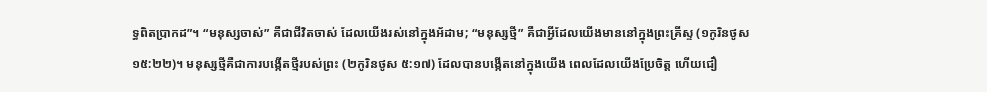ទ្ធពិតប្រាកដ”។ “មនុស្សចាស់” គឺជាជីវិតចាស់ ដែលយើងរស់នៅក្នុងអ័ដាម; “មនុស្សថ្មី” គឺជាអ្វីដែលយើងមាននៅក្នុងព្រះគ្រីស្ទ (១កូរិនថូស ១៥:២២)។ មនុស្សថ្មីគឺជាការបង្កើតថ្មីរបស់ព្រះ (២កូរិនថូស ៥:១៧) ដែលបានបង្កើតនៅក្នុងយើង ពេលដែលយើងប្រែចិត្ត ហើយជឿ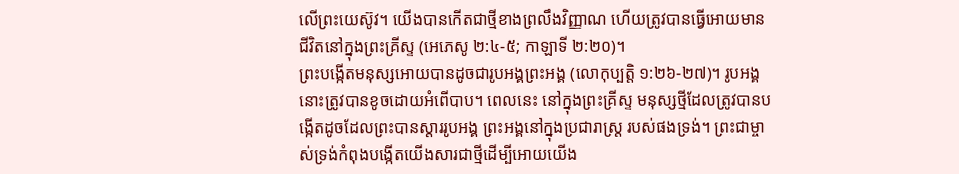លើព្រះយេស៊ូវ។ យើងបានកើតជាថ្មីខាងព្រលឹងវិញ្ញាណ ហើយត្រូវបានធ្វើអោយមានជីវិតនៅក្នុងព្រះគ្រីស្ទ (អេភេសូ ២:៤-៥; កាឡាទី ២:២០)។
ព្រះបង្កើតមនុស្សអោយបានដូចជារូបអង្គព្រះអង្គ (លោកុប្បត្តិ ១:២៦-២៧)។ រូបអង្គនោះត្រូវបានខូចដោយអំពើបាប។ ពេលនេះ នៅក្នុងព្រះគ្រីស្ទ មនុស្សថ្មីដែលត្រូវបានបង្កើតដូចដែលព្រះបានស្តាររូបអង្គ ព្រះអង្គនៅក្នុងប្រជារាស្រ្ត របស់ផងទ្រង់។ ព្រះជាម្ចាស់ទ្រង់កំពុងបង្កើតយើងសារជាថ្មីដើម្បីអោយយើង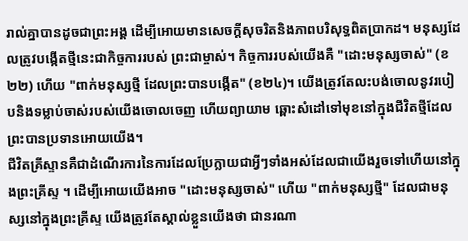រាល់គ្នាបានដូចជាព្រះអង្គ ដើម្បីអោយមានសេចក្តីសុចរិតនិងភាពបរិសុទ្ធពិតប្រាកដ។ មនុស្សដែលត្រូវបង្កើតថ្មីនេះជាកិច្ចការរបស់ ព្រះជាម្ចាស់។ កិច្ចការរបស់យើងគឺ "ដោះមនុស្សចាស់" (ខ២២) ហើយ "ពាក់មនុស្សថ្មី ដែលព្រះបានបង្កើត" (ខ២៤)។ យើងត្រូវតែលះបង់ចោលនូវរបៀបនិងទម្លាប់ចាស់របស់យើងចោលចេញ ហើយព្យាយាម ឆ្ពោះសំដៅទៅមុខនៅក្នុងជីវិតថ្មីដែលព្រះបានប្រទានអោយយើង។
ជីវិតគ្រីស្ទានគឺជាដំណើរការនៃការដែលប្រែក្លាយជាអ្វីៗទាំងអស់ដែលជាយើងរួចទៅហើយនៅក្នុងព្រះគ្រីស្ទ ។ ដើម្បីអោយយើងអាច "ដោះមនុស្សចាស់" ហើយ "ពាក់មនុស្សថ្មី" ដែលជាមនុស្សនៅក្នុងព្រះគ្រីស្ទ យើងត្រូវតែស្គាល់ខ្លួនយើងថា ជានរណា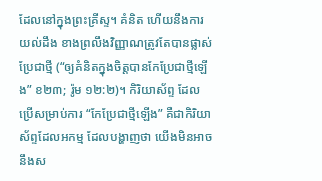ដែលនៅក្នុងព្រះគ្រីស្ទ។ គំនិត ហើយនឹងការយល់ដឹង ខាងព្រលឹងវិញ្ញាណត្រូវតែបានផ្លាស់ប្រែជាថ្មី (“ឲ្យគំនិតក្នុងចិត្តបានកែប្រែជាថ្មីឡើង” ខ២៣; រ៉ូម ១២:២)។ កិរិយាស័ព្ទ ដែលប្រើសម្រាប់ការ “កែប្រែជាថ្មីឡើង” គឺជាកិរិយាស័ព្ទដែលអកម្ម ដែលបង្ហាញថា យើងមិនអាចនឹងស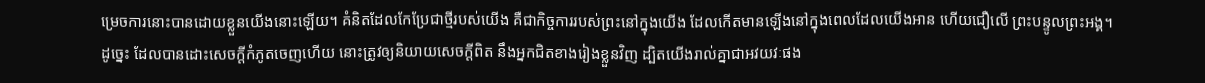ម្រេចការនោះបានដោយខ្លួនយើងនោះឡើយ។ គំនិតដែលកែប្រែជាថ្មីរបស់យើង គឺជាកិច្ចការរបស់ព្រះនៅក្នុងយើង ដែលកើតមានឡើងនៅក្នុងពេលដែលយើងអាន ហើយជឿលើ ព្រះបន្ទូលព្រះអង្គ។
ដូច្នេះ ដែលបានដោះសេចក្ដីកំភូតចេញហើយ នោះត្រូវឲ្យនិយាយសេចក្ដីពិត នឹងអ្នកជិតខាងរៀងខ្លួនវិញ ដ្បិតយើងរាល់គ្នាជាអវយវៈផង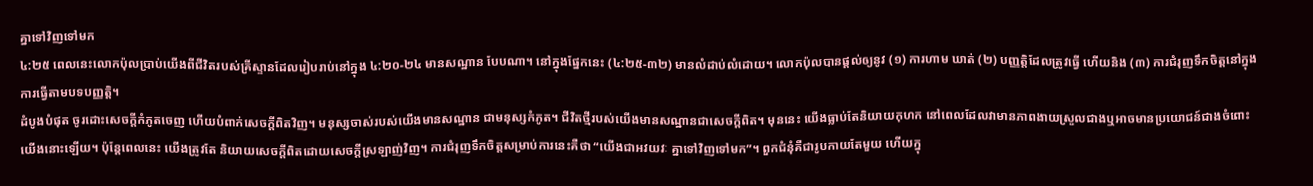គ្នាទៅវិញទៅមក
៤:២៥ ពេលនេះលោកប៉ុលប្រាប់យើងពីជីវិតរបស់គ្រីស្ទានដែលរៀបរាប់នៅក្នុង ៤:២០-២៤ មានសណ្ឋាន បែបណា។ នៅក្នុងផ្នែកនេះ (៤:២៥-៣២) មានលំដាប់លំដោយ។ លោកប៉ុលបានផ្តល់ឲ្យនូវ (១) ការហាម ឃាត់ (២) បញ្ញត្តិដែលត្រូវធ្វើ ហើយនិង (៣) ការជំរុញទឹកចិត្តនៅក្នុងការធ្វើតាមបទបញ្ញត្តិ។
ដំបូងបំផុត ចូរដោះសេចក្តីកំភូតចេញ ហើយបំពាក់សេចក្តីពិតវិញ។ មនុស្សចាស់របស់យើងមានសណ្ឋាន ជាមនុស្សកំភូត។ ជីវិតថ្មីរបស់យើងមានសណ្ឋានជាសេចក្តីពិត។ មុននេះ យើងធ្លាប់តែនិយាយកុហក នៅពេលដែលវាមានភាពងាយស្រួលជាងឬអាចមានប្រយោជន៍ជាងចំពោះយើងនោះឡើយ។ ប៉ុន្តែពេលនេះ យើងត្រូវតែ និយាយសេចក្តីពិតដោយសេចក្តីស្រឡាញ់វិញ។ ការជំរុញទឹកចិត្តសម្រាប់ការនេះគឺថា “យើងជាអវយវៈ គ្នាទៅវិញទៅមក”។ ពួកជំនុំគឺជារូបកាយតែមួយ ហើយក្នុ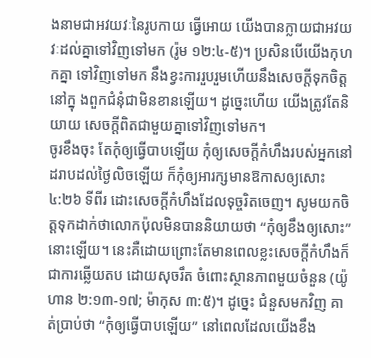ងនាមជាអវយវៈនៃរូបកាយ ធ្វើអោយ យើងបានក្លាយជាអវយវៈដល់គ្នាទៅវិញទៅមក (រ៉ូម ១២:៤-៥)។ ប្រសិនបើយើងកុហកគ្នា ទៅវិញទៅមក នឹងខ្វះការរួបរួមហើយនឹងសេចក្តីទុកចិត្តនៅក្នុ ងពួកជំនុំជាមិនខានឡើយ។ ដូច្នេះហើយ យើងត្រូវតែនិយាយ សេចក្តីពិតជាមួយគ្នាទៅវិញទៅមក។
ចូរខឹងចុះ តែកុំឲ្យធ្វើបាបឡើយ កុំឲ្យសេចក្ដីកំហឹងរបស់អ្នកនៅដរាបដល់ថ្ងៃលិចឡើយ ក៏កុំឲ្យអារក្សមានឱកាសឲ្យសោះ
៤:២៦ ទីពីរ ដោះសេចក្តីកំហឹងដែលទុច្ចរិតចេញ។ សូមយកចិត្តទុកដាក់ថាលោកប៉ុលមិនបាននិយាយថា “កុំឲ្យខឹងឲ្យសោះ” នោះឡើយ។ នេះគឺដោយព្រោះតែមានពេលខ្លះសេចក្តីកំហឹងក៏ជាការឆ្លើយតប ដោយសុចរឹត ចំពោះស្ថានភាពមួយចំនួន (យ៉ូហាន ២:១៣-១៧; ម៉ាកុស ៣:៥)។ ដូច្នេះ ជំនួសមកវិញ គាត់ប្រាប់ថា “កុំឲ្យធ្វើបាបឡើយ” នៅពេលដែលយើងខឹង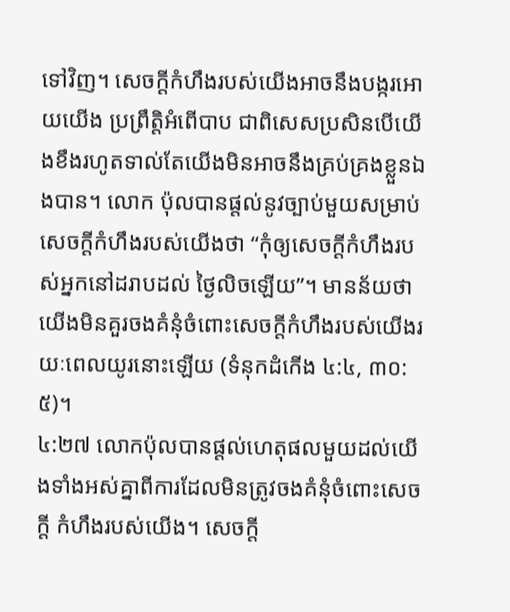ទៅវិញ។ សេចក្តីកំហឹងរបស់យើងអាចនឹងបង្ករអោយយើង ប្រព្រឹត្តិអំពើបាប ជាពិសេសប្រសិនបើយើងខឹងរហូតទាល់តែយើងមិនអាចនឹងគ្រប់គ្រងខ្លួនឯងបាន។ លោក ប៉ុលបានផ្តល់នូវច្បាប់មួយសម្រាប់សេចក្តីកំហឹងរបស់យើងថា “កុំឲ្យសេចក្តីកំហឹងរបស់អ្នកនៅដរាបដល់ ថ្ងៃលិចឡើយ”។ មានន័យថាយើងមិនគួរចងគំនុំចំពោះសេចក្តីកំហឹងរបស់យើងរយៈពេលយូរនោះឡើយ (ទំនុកដំកើង ៤:៤, ៣០:៥)។
៤:២៧ លោកប៉ុលបានផ្តល់ហេតុផលមួយដល់យើងទាំងអស់គ្នាពីការដែលមិនត្រូវចងគំនុំចំពោះសេចក្តី កំហឹងរបស់យើង។ សេចក្តី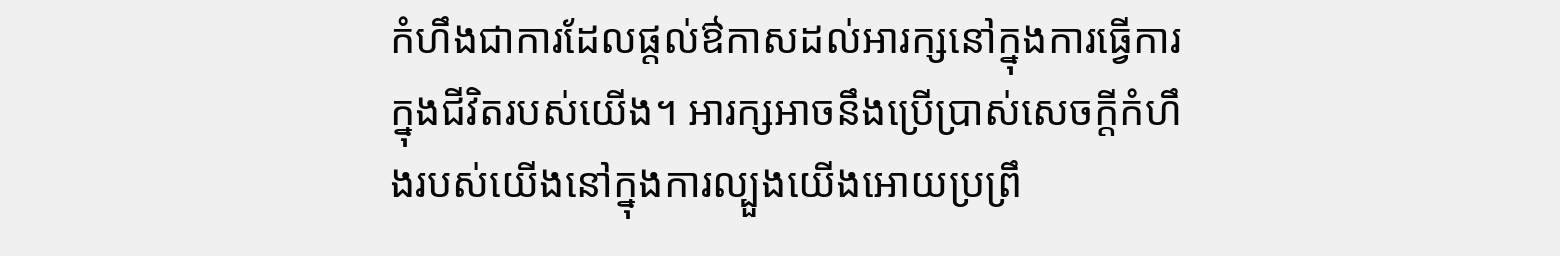កំហឹងជាការដែលផ្តល់ឳកាសដល់អារក្សនៅក្នុងការធ្វើការក្នុងជីវិតរបស់យើង។ អារក្សអាចនឹងប្រើប្រាស់សេចក្តីកំហឹងរបស់យើងនៅក្នុងការល្បួងយើងអោយប្រព្រឹ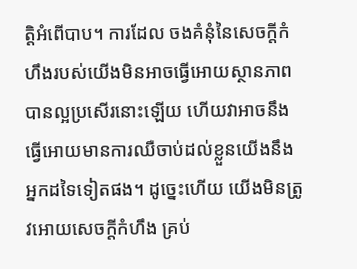ត្តិអំពើបាប។ ការដែល ចងគំនុំនៃសេចក្តីកំហឹងរបស់យើងមិនអាចធ្វើអោយស្ថានភាពបានល្អប្រសើរនោះឡើយ ហើយវាអាចនឹង ធ្វើអោយមានការឈឺចាប់ដល់ខ្លួនយើងនឹងអ្នកដទៃទៀតផង។ ដូច្នេះហើយ យើងមិនត្រូវអោយសេចក្តីកំហឹង គ្រប់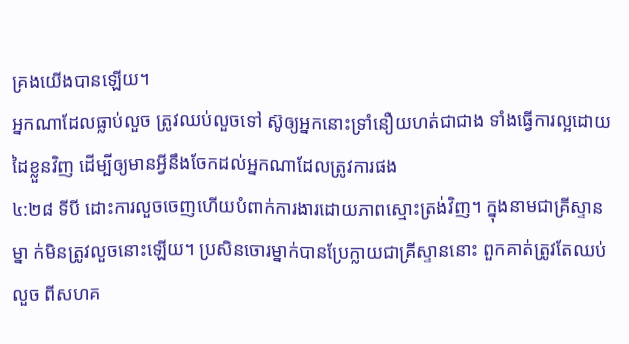គ្រងយើងបានឡើយ។
អ្នកណាដែលធ្លាប់លួច ត្រូវឈប់លួចទៅ ស៊ូឲ្យអ្នកនោះទ្រាំនឿយហត់ជាជាង ទាំងធ្វើការល្អដោយដៃខ្លួនវិញ ដើម្បីឲ្យមានអ្វីនឹងចែកដល់អ្នកណាដែលត្រូវការផង
៤:២៨ ទីបី ដោះការលួចចេញហើយបំពាក់ការងារដោយភាពស្មោះត្រង់វិញ។ ក្នុងនាមជាគ្រីស្ទានម្នា ក់មិនត្រូវលួចនោះឡើយ។ ប្រសិនចោរម្នាក់បានប្រែក្លាយជាគ្រីស្ទាននោះ ពួកគាត់ត្រូវតែឈប់លួច ពីសហគ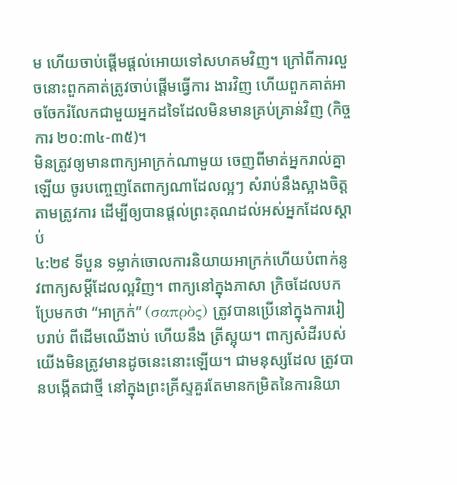ម ហើយចាប់ផ្តើមផ្តល់អោយទៅសហគមវិញ។ ក្រៅពីការលួចនោះពួកគាត់ត្រូវចាប់ផ្តើមធ្វើការ ងារវិញ ហើយពួកគាត់អាចចែករំលែកជាមួយអ្នកដទៃដែលមិនមានគ្រប់គ្រាន់វិញ (កិច្ចការ ២០:៣៤-៣៥)។
មិនត្រូវឲ្យមានពាក្យអាក្រក់ណាមួយ ចេញពីមាត់អ្នករាល់គ្នាឡើយ ចូរបញ្ចេញតែពាក្យណាដែលល្អៗ សំរាប់នឹងស្អាងចិត្តតាមត្រូវការ ដើម្បីឲ្យបានផ្តល់ព្រះគុណដល់អស់អ្នកដែលស្តាប់
៤:២៩ ទីបួន ទម្លាក់ចោលការនិយាយអាក្រក់ហើយបំពាក់នូវពាក្យសម្តីដែលល្អវិញ។ ពាក្យនៅក្នុងភាសា ក្រិចដែលបកប្រែមកថា “អាក្រក់” (σαπρὸς) ត្រូវបានប្រើនៅក្នុងការរៀបរាប់ ពីដើមឈើងាប់ ហើយនឹង ត្រីស្អុយ។ ពាក្យសំដីរបស់យើងមិនត្រូវមានដូចនេះនោះឡើយ។ ជាមនុស្សដែល ត្រូវបានបង្កើតជាថ្មី នៅក្នុងព្រះគ្រីស្ទគួរតែមានកម្រិតនៃការនិយា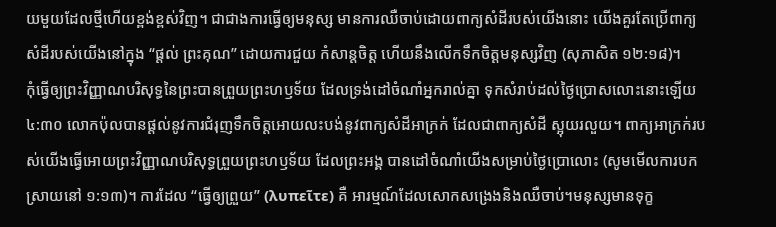យមួយដែលថ្មីហើយខ្ពង់ខ្ពស់វិញ។ ជាជាងការធ្វើឲ្យមនុស្ស មានការឈឺចាប់ដោយពាក្យសំដីរបស់យើងនោះ យើងគួរតែប្រើពាក្យសំដីរបស់យើងនៅក្នុង “ផ្តល់ ព្រះគុណ” ដោយការជួយ កំសាន្តចិត្ត ហើយនឹងលើកទឹកចិត្តមនុស្សវិញ (សុភាសិត ១២:១៨)។
កុំធ្វើឲ្យព្រះវិញ្ញាណបរិសុទ្ធនៃព្រះបានព្រួយព្រះហឫទ័យ ដែលទ្រង់ដៅចំណាំអ្នករាល់គ្នា ទុកសំរាប់ដល់ថ្ងៃប្រោសលោះនោះឡើយ
៤:៣០ លោកប៉ុលបានផ្តល់នូវការជំរុញទឹកចិត្តអោយលះបង់នូវពាក្យសំដីអាក្រក់ ដែលជាពាក្យសំដី ស្អុយរលួយ។ ពាក្យអាក្រក់របស់យើងធ្វើអោយព្រះវិញ្ញាណបរិសុទ្ធព្រួយព្រះហឫទ័យ ដែលព្រះអង្គ បានដៅចំណាំយើងសម្រាប់ថ្ងៃប្រោលោះ (សូមមើលការបកស្រាយនៅ ១:១៣)។ ការដែល “ធ្វើឲ្យព្រួយ” (λυπεῖτε) គឺ អារម្មណ៍ដែលសោកសង្រេងនិងឈឺចាប់។មនុស្សមានទុក្ខ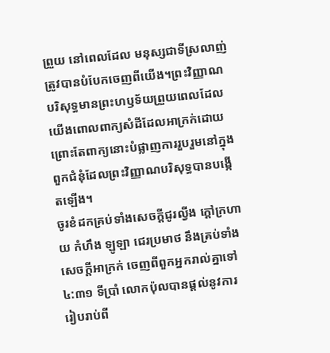ព្រួយ នៅពេលដែល មនុស្សជាទីស្រលាញ់ត្រូវបានបំបែកចេញពីយើង។ព្រះវិញ្ញាណបរិសុទ្ធមានព្រះហឫទ័យព្រួយពេលដែលយើងពោលពាក្យសំដីដែលអាក្រក់ដោយព្រោះតែពាក្យនោះបំផ្លាញការរួបរួមនៅក្នុងពួកជំនុំដែលព្រះវិញ្ញាណបរិសុទ្ធបានបង្កើតឡើង។
ចូរខំដកគ្រប់ទាំងសេចក្ដីជូរល្វីង ក្តៅក្រហាយ កំហឹង ឡូឡា ជេរប្រមាថ នឹងគ្រប់ទាំងសេចក្ដីអាក្រក់ ចេញពីពួកអ្នករាល់គ្នាទៅ
៤:៣១ ទីប្រាំ លោកប៉ុលបានផ្តល់នូវការរៀបរាប់ពី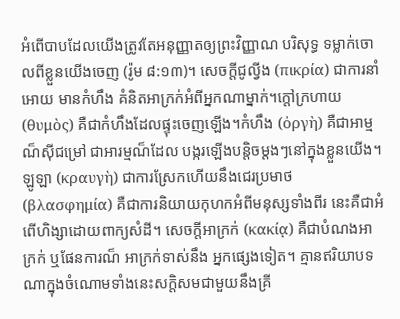អំពើបាបដែលយើងត្រូវតែអនុញ្ញាតឲ្យព្រះវិញ្ញាណ បរិសុទ្ធ ទម្លាក់ចោលពីខ្លួនយើងចេញ (រ៉ូម ៨:១៣)។ សេចក្តីជូល្វីង (πικρία) ជាការនាំអោយ មានកំហឹង គំនិតអាក្រក់អំពីអ្នកណាម្នាក់។ក្តៅក្រហាយ (θυμὸς) គឺជាកំហឹងដែលផ្ទុះចេញឡើង។កំហឹង (ὀργὴ) គឺជាអាម្មណ៏ស៊ីជម្រៅ ជាអារម្មណ៏ដែល បង្ករឡើងបន្តិចម្តងៗនៅក្នុងខ្លួនយើង។ ឡូឡា (κραυγὴ) ជាការស្រែកហើយនឹងជេរប្រមាថ (βλασφημία) គឺជាការនិយាយកុហកអំពីមនុស្សទាំងពីរ នេះគឺជាអំ ពើហិង្សាដោយពាក្យសំដី។ សេចក្តីអាក្រក់ (κακίᾳ) គឺជាបំណងអាក្រក់ ឬផែនការណ៏ អាក្រក់ទាស់នឹង អ្នកផ្សេងទៀត។ គ្មានឥរិយាបទណាក្នុងចំណោមទាំងនេះសក្តិសមជាមួយនឹងគ្រី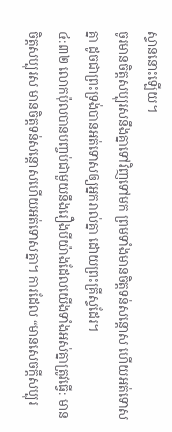ស្ទាននោះឡើយ។
ចូរមានចិត្តសប្បុរសនឹងគ្នាទៅវិញទៅមក ព្រមទាំងមានចិត្តទន់សន្តោស ហើយអត់ទោសគ្នា ដូចជាព្រះទ្រង់បានអត់ទោសឲ្យអ្នករាល់គ្នា ដោយព្រះគ្រីស្ទដែរ។
៤:៣២ លោកប៉ុលបានបញ្ចប់ជាមួយនឹងរឿងបីយ៉ាងដែលយើងទាំងអស់គ្នាត្រូវធ្វើ: មានចិត្តសប្បុរស មានចិត្តទន់សន្តោសហើយអត់ទោសគ្នា។ ការដែល “មានសេចក្តីសប្បុរ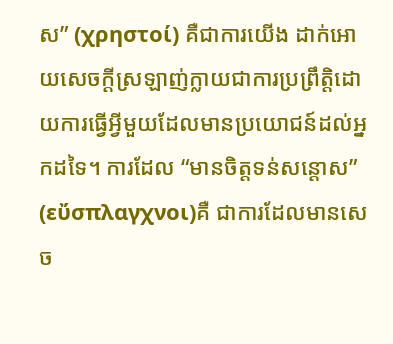ស” (χρηστοί) គឺជាការយើង ដាក់អោយសេចក្តីស្រឡាញ់ក្លាយជាការប្រព្រឹត្តិដោយការធ្វើអ្វីមួយដែលមានប្រយោជន៍ដល់អ្នកដទៃ។ ការដែល “មានចិត្តទន់សន្តោស” (εὔσπλαγχνοι)គឺ ជាការដែលមានសេច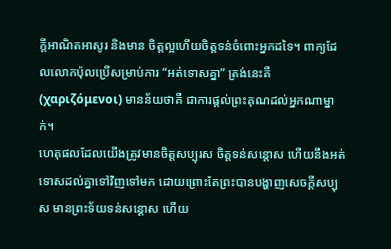ក្តីអាណិតអាសូរ និងមាន ចិត្តល្អហើយចិត្តទន់ចំពោះអ្នកដទៃ។ ពាក្យដែលលោកប៉ុលប្រើសម្រាប់ការ “អត់ទោសគ្នា” ត្រង់នេះគឺ (χαριζόμενοι) មានន័យថាគឺ ជាការផ្តល់ព្រះគុណដល់អ្នកណាម្នាក់។
ហេតុផលដែលយើងត្រូវមានចិត្តសប្បុរស ចិត្តទន់សន្តោស ហើយនឹងអត់ទោសដល់គ្នាទៅវិញទៅមក ដោយព្រោះតែព្រះបានបង្ហាញសេចក្តីសប្បុស មានព្រះទ័យទន់សន្តោស ហើយ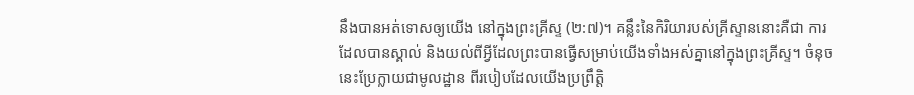នឹងបានអត់ទោសឲ្យយើង នៅក្នុងព្រះគ្រីស្ទ (២:៧)។ គន្លឹះនៃកិរិយារបស់គ្រីស្ទាននោះគឺជា ការដែលបានស្គាល់ និងយល់ពីអ្វីដែលព្រះបានធ្វើសម្រាប់យើងទាំងអស់គ្នានៅក្នុងព្រះគ្រីស្ទ។ ចំនុចនេះប្រែក្លាយជាមូលដ្ឋាន ពីរបៀបដែលយើងប្រព្រឹត្តិ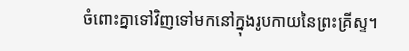ចំពោះគ្នាទៅវិញទៅមកនៅក្នុងរូបកាយនៃព្រះគ្រីស្ទ។